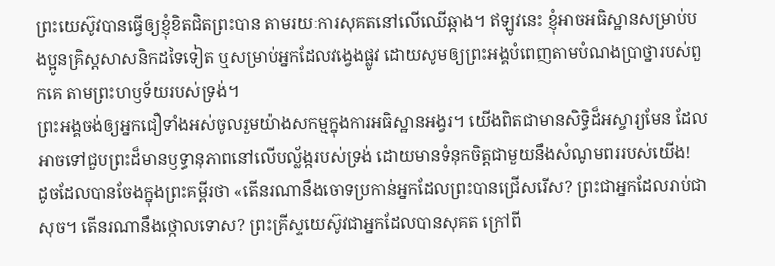ព្រះយេស៊ូវបានធ្វើឲ្យខ្ញុំខិតជិតព្រះបាន តាមរយៈការសុគតនៅលើឈើឆ្កាង។ ឥឡូវនេះ ខ្ញុំអាចអធិស្ឋានសម្រាប់បងប្អូនគ្រិស្តសាសនិកដទៃទៀត ឬសម្រាប់អ្នកដែលវង្វេងផ្លូវ ដោយសូមឲ្យព្រះអង្គបំពេញតាមបំណងប្រាថ្នារបស់ពួកគេ តាមព្រះហឫទ័យរបស់ទ្រង់។
ព្រះអង្គចង់ឲ្យអ្នកជឿទាំងអស់ចូលរួមយ៉ាងសកម្មក្នុងការអធិស្ឋានអង្វរ។ យើងពិតជាមានសិទ្ធិដ៏អស្ចារ្យមែន ដែលអាចទៅជួបព្រះដ៏មានឫទ្ធានុភាពនៅលើបល្ល័ង្ករបស់ទ្រង់ ដោយមានទំនុកចិត្តជាមួយនឹងសំណូមពររបស់យើង!
ដូចដែលបានចែងក្នុងព្រះគម្ពីរថា «តើនរណានឹងចោទប្រកាន់អ្នកដែលព្រះបានជ្រើសរើស? ព្រះជាអ្នកដែលរាប់ជាសុច។ តើនរណានឹងថ្កោលទោស? ព្រះគ្រីស្ទយេស៊ូវជាអ្នកដែលបានសុគត ក្រៅពី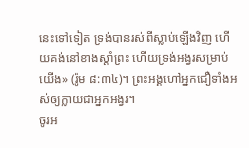នេះទៅទៀត ទ្រង់បានរស់ពីស្លាប់ឡើងវិញ ហើយគង់នៅខាងស្ដាំព្រះ ហើយទ្រង់អង្វរសម្រាប់យើង» (រ៉ូម ៨:៣៤)។ ព្រះអង្គហៅអ្នកជឿទាំងអស់ឲ្យក្លាយជាអ្នកអង្វរ។
ចូរអ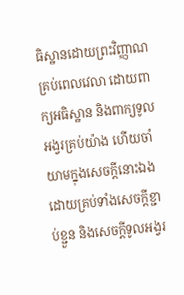ធិស្ឋានដោយព្រះវិញ្ញាណគ្រប់ពេលវេលា ដោយពាក្យអធិស្ឋាន និងពាក្យទូលអង្វរគ្រប់យ៉ាង ហើយចាំយាមក្នុងសេចក្តីនោះឯង ដោយគ្រប់ទាំងសេចក្តីខ្ជាប់ខ្ជួន និងសេចក្តីទូលអង្វរ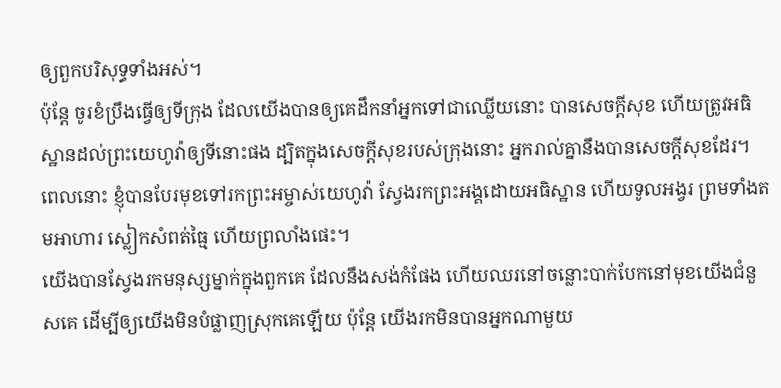ឲ្យពួកបរិសុទ្ធទាំងអស់។
ប៉ុន្តែ ចូរខំប្រឹងធ្វើឲ្យទីក្រុង ដែលយើងបានឲ្យគេដឹកនាំអ្នកទៅជាឈ្លើយនោះ បានសេចក្ដីសុខ ហើយត្រូវអធិស្ឋានដល់ព្រះយេហូវ៉ាឲ្យទីនោះផង ដ្បិតក្នុងសេចក្ដីសុខរបស់ក្រុងនោះ អ្នករាល់គ្នានឹងបានសេចក្ដីសុខដែរ។
ពេលនោះ ខ្ញុំបានបែរមុខទៅរកព្រះអម្ចាស់យេហូវ៉ា ស្វែងរកព្រះអង្គដោយអធិស្ឋាន ហើយទូលអង្វរ ព្រមទាំងតមអាហារ ស្លៀកសំពត់ធ្មៃ ហើយព្រលាំងផេះ។
យើងបានស្វែងរកមនុស្សម្នាក់ក្នុងពួកគេ ដែលនឹងសង់កំផែង ហើយឈរនៅចន្លោះបាក់បែកនៅមុខយើងជំនួសគេ ដើម្បីឲ្យយើងមិនបំផ្លាញស្រុកគេឡើយ ប៉ុន្តែ យើងរកមិនបានអ្នកណាមួយ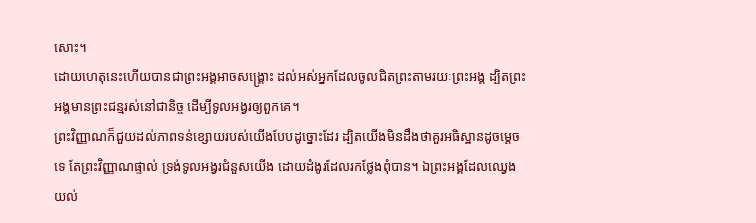សោះ។
ដោយហេតុនេះហើយបានជាព្រះអង្គអាចសង្គ្រោះ ដល់អស់អ្នកដែលចូលជិតព្រះតាមរយៈព្រះអង្គ ដ្បិតព្រះអង្គមានព្រះជន្មរស់នៅជានិច្ច ដើម្បីទូលអង្វរឲ្យពួកគេ។
ព្រះវិញ្ញាណក៏ជួយដល់ភាពទន់ខ្សោយរបស់យើងបែបដូច្នោះដែរ ដ្បិតយើងមិនដឹងថាគួរអធិស្ឋានដូចម្តេចទេ តែព្រះវិញ្ញាណផ្ទាល់ ទ្រង់ទូលអង្វរជំនួសយើង ដោយដំងូរដែលរកថ្លែងពុំបាន។ ឯព្រះអង្គដែលឈ្វេងយល់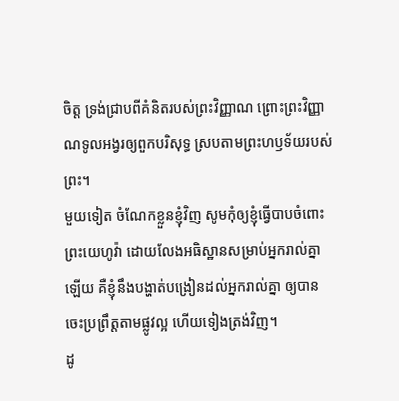ចិត្ត ទ្រង់ជ្រាបពីគំនិតរបស់ព្រះវិញ្ញាណ ព្រោះព្រះវិញ្ញាណទូលអង្វរឲ្យពួកបរិសុទ្ធ ស្របតាមព្រះហឫទ័យរបស់ព្រះ។
មួយទៀត ចំណែកខ្លួនខ្ញុំវិញ សូមកុំឲ្យខ្ញុំធ្វើបាបចំពោះព្រះយេហូវ៉ា ដោយលែងអធិស្ឋានសម្រាប់អ្នករាល់គ្នាឡើយ គឺខ្ញុំនឹងបង្ហាត់បង្រៀនដល់អ្នករាល់គ្នា ឲ្យបានចេះប្រព្រឹត្តតាមផ្លូវល្អ ហើយទៀងត្រង់វិញ។
ដូ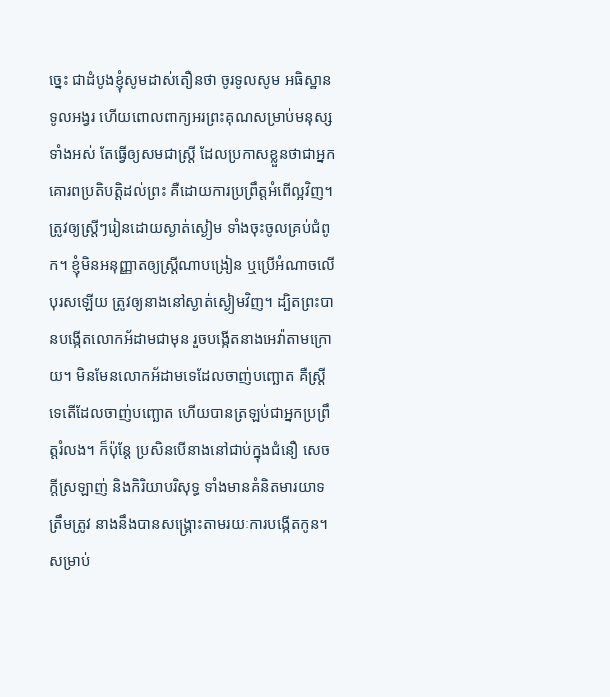ច្នេះ ជាដំបូងខ្ញុំសូមដាស់តឿនថា ចូរទូលសូម អធិស្ឋាន ទូលអង្វរ ហើយពោលពាក្យអរព្រះគុណសម្រាប់មនុស្សទាំងអស់ តែធ្វើឲ្យសមជាស្ត្រី ដែលប្រកាសខ្លួនថាជាអ្នកគោរពប្រតិបត្តិដល់ព្រះ គឺដោយការប្រព្រឹត្តអំពើល្អវិញ។ ត្រូវឲ្យស្ត្រីៗរៀនដោយស្ងាត់ស្ងៀម ទាំងចុះចូលគ្រប់ជំពូក។ ខ្ញុំមិនអនុញ្ញាតឲ្យស្ត្រីណាបង្រៀន ឬប្រើអំណាចលើបុរសឡើយ ត្រូវឲ្យនាងនៅស្ងាត់ស្ងៀមវិញ។ ដ្បិតព្រះបានបង្កើតលោកអ័ដាមជាមុន រួចបង្កើតនាងអេវ៉ាតាមក្រោយ។ មិនមែនលោកអ័ដាមទេដែលចាញ់បញ្ឆោត គឺស្ត្រីទេតើដែលចាញ់បញ្ឆោត ហើយបានត្រឡប់ជាអ្នកប្រព្រឹត្តរំលង។ ក៏ប៉ុន្ដែ ប្រសិនបើនាងនៅជាប់ក្នុងជំនឿ សេចក្ដីស្រឡាញ់ និងកិរិយាបរិសុទ្ធ ទាំងមានគំនិតមារយាទត្រឹមត្រូវ នាងនឹងបានសង្គ្រោះតាមរយៈការបង្កើតកូន។ សម្រាប់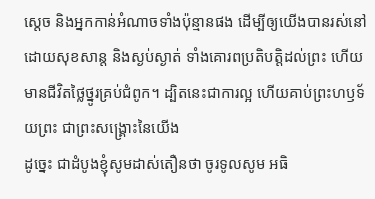ស្តេច និងអ្នកកាន់អំណាចទាំងប៉ុន្មានផង ដើម្បីឲ្យយើងបានរស់នៅដោយសុខសាន្ត និងស្ងប់ស្ងាត់ ទាំងគោរពប្រតិបត្តិដល់ព្រះ ហើយមានជីវិតថ្លៃថ្នូរគ្រប់ជំពូក។ ដ្បិតនេះជាការល្អ ហើយគាប់ព្រះហឫទ័យព្រះ ជាព្រះសង្គ្រោះនៃយើង
ដូច្នេះ ជាដំបូងខ្ញុំសូមដាស់តឿនថា ចូរទូលសូម អធិ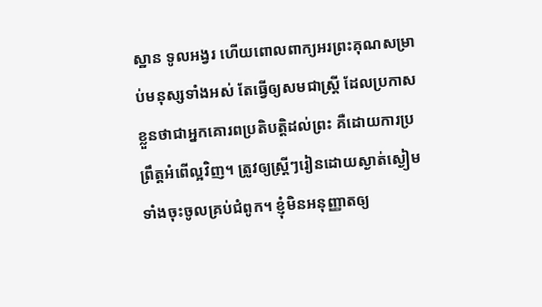ស្ឋាន ទូលអង្វរ ហើយពោលពាក្យអរព្រះគុណសម្រាប់មនុស្សទាំងអស់ តែធ្វើឲ្យសមជាស្ត្រី ដែលប្រកាសខ្លួនថាជាអ្នកគោរពប្រតិបត្តិដល់ព្រះ គឺដោយការប្រព្រឹត្តអំពើល្អវិញ។ ត្រូវឲ្យស្ត្រីៗរៀនដោយស្ងាត់ស្ងៀម ទាំងចុះចូលគ្រប់ជំពូក។ ខ្ញុំមិនអនុញ្ញាតឲ្យ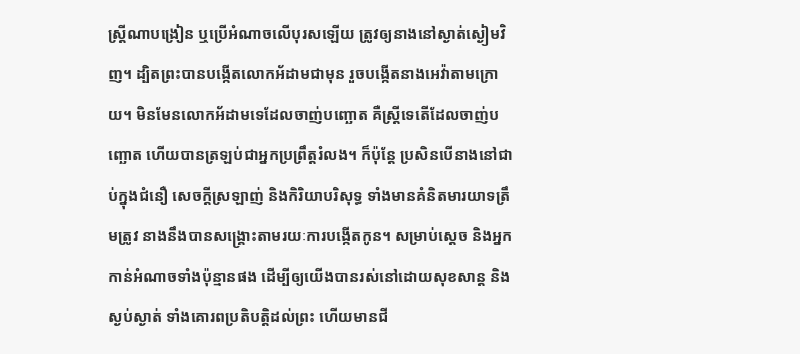ស្ត្រីណាបង្រៀន ឬប្រើអំណាចលើបុរសឡើយ ត្រូវឲ្យនាងនៅស្ងាត់ស្ងៀមវិញ។ ដ្បិតព្រះបានបង្កើតលោកអ័ដាមជាមុន រួចបង្កើតនាងអេវ៉ាតាមក្រោយ។ មិនមែនលោកអ័ដាមទេដែលចាញ់បញ្ឆោត គឺស្ត្រីទេតើដែលចាញ់បញ្ឆោត ហើយបានត្រឡប់ជាអ្នកប្រព្រឹត្តរំលង។ ក៏ប៉ុន្ដែ ប្រសិនបើនាងនៅជាប់ក្នុងជំនឿ សេចក្ដីស្រឡាញ់ និងកិរិយាបរិសុទ្ធ ទាំងមានគំនិតមារយាទត្រឹមត្រូវ នាងនឹងបានសង្គ្រោះតាមរយៈការបង្កើតកូន។ សម្រាប់ស្តេច និងអ្នកកាន់អំណាចទាំងប៉ុន្មានផង ដើម្បីឲ្យយើងបានរស់នៅដោយសុខសាន្ត និងស្ងប់ស្ងាត់ ទាំងគោរពប្រតិបត្តិដល់ព្រះ ហើយមានជី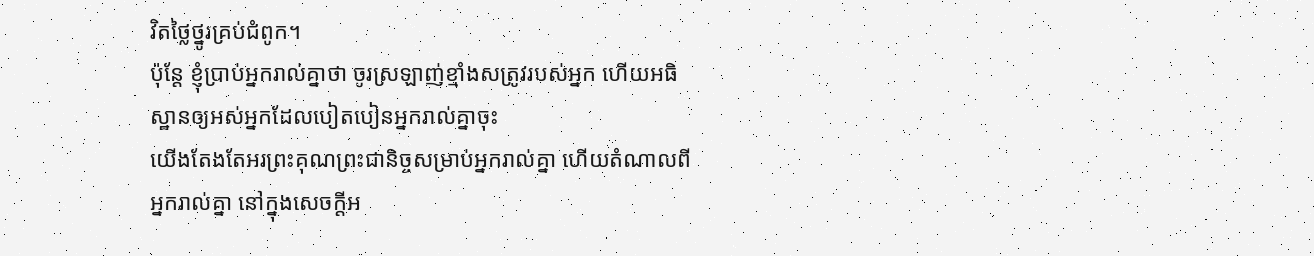វិតថ្លៃថ្នូរគ្រប់ជំពូក។
ប៉ុន្តែ ខ្ញុំប្រាប់អ្នករាល់គ្នាថា ចូរស្រឡាញ់ខ្មាំងសត្រូវរបស់អ្នក ហើយអធិស្ឋានឲ្យអស់អ្នកដែលបៀតបៀនអ្នករាល់គ្នាចុះ
យើងតែងតែអរព្រះគុណព្រះជានិច្ចសម្រាប់អ្នករាល់គ្នា ហើយតំណាលពីអ្នករាល់គ្នា នៅក្នុងសេចក្ដីអ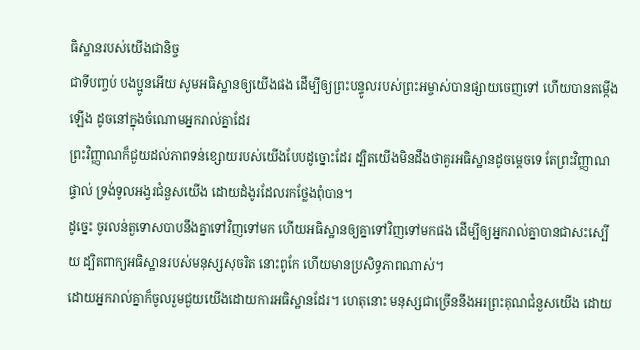ធិស្ឋានរបស់យើងជានិច្ច
ជាទីបញ្ចប់ បងប្អូនអើយ សូមអធិស្ឋានឲ្យយើងផង ដើម្បីឲ្យព្រះបន្ទូលរបស់ព្រះអម្ចាស់បានផ្សាយចេញទៅ ហើយបានតម្កើងឡើង ដូចនៅក្នុងចំណោមអ្នករាល់គ្នាដែរ
ព្រះវិញ្ញាណក៏ជួយដល់ភាពទន់ខ្សោយរបស់យើងបែបដូច្នោះដែរ ដ្បិតយើងមិនដឹងថាគួរអធិស្ឋានដូចម្តេចទេ តែព្រះវិញ្ញាណផ្ទាល់ ទ្រង់ទូលអង្វរជំនួសយើង ដោយដំងូរដែលរកថ្លែងពុំបាន។
ដូច្នេះ ចូរលន់តួទោសបាបនឹងគ្នាទៅវិញទៅមក ហើយអធិស្ឋានឲ្យគ្នាទៅវិញទៅមកផង ដើម្បីឲ្យអ្នករាល់គ្នាបានជាសះស្បើយ ដ្បិតពាក្យអធិស្ឋានរបស់មនុស្សសុចរិត នោះពូកែ ហើយមានប្រសិទ្ធភាពណាស់។
ដោយអ្នករាល់គ្នាក៏ចូលរួមជួយយើងដោយការអធិស្ឋានដែរ។ ហេតុនោះ មនុស្សជាច្រើននឹងអរព្រះគុណជំនួសយើង ដោយ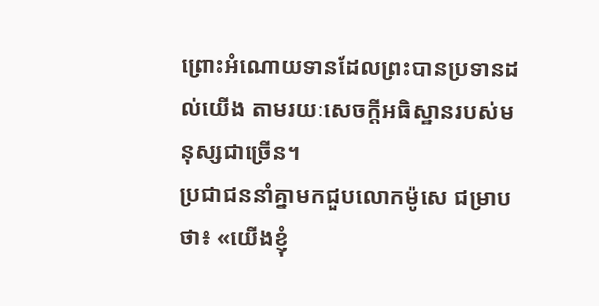ព្រោះអំណោយទានដែលព្រះបានប្រទានដល់យើង តាមរយៈសេចក្ដីអធិស្ឋានរបស់មនុស្សជាច្រើន។
ប្រជាជននាំគ្នាមកជួបលោកម៉ូសេ ជម្រាបថា៖ «យើងខ្ញុំ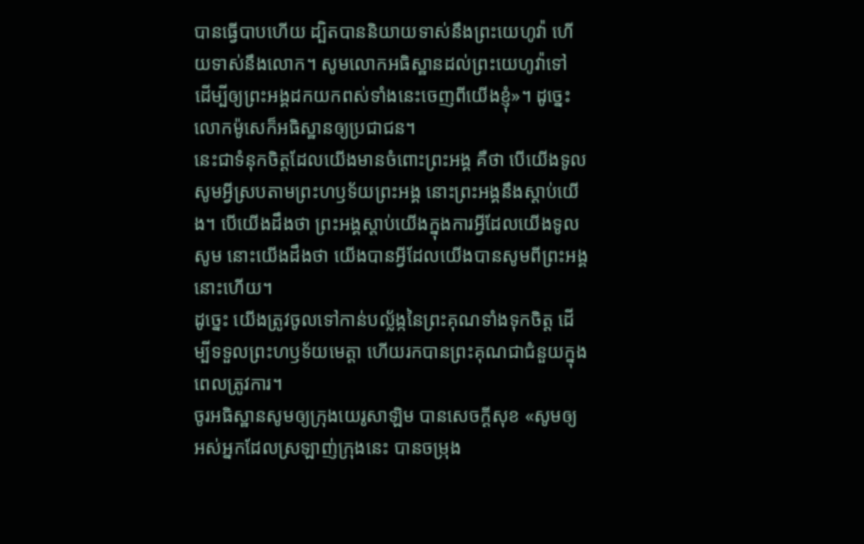បានធ្វើបាបហើយ ដ្បិតបាននិយាយទាស់នឹងព្រះយេហូវ៉ា ហើយទាស់នឹងលោក។ សូមលោកអធិស្ឋានដល់ព្រះយេហូវ៉ាទៅ ដើម្បីឲ្យព្រះអង្គដកយកពស់ទាំងនេះចេញពីយើងខ្ញុំ»។ ដូច្នេះ លោកម៉ូសេក៏អធិស្ឋានឲ្យប្រជាជន។
នេះជាទំនុកចិត្តដែលយើងមានចំពោះព្រះអង្គ គឺថា បើយើងទូលសូមអ្វីស្របតាមព្រះហឫទ័យព្រះអង្គ នោះព្រះអង្គនឹងស្តាប់យើង។ បើយើងដឹងថា ព្រះអង្គស្តាប់យើងក្នុងការអ្វីដែលយើងទូលសូម នោះយើងដឹងថា យើងបានអ្វីដែលយើងបានសូមពីព្រះអង្គនោះហើយ។
ដូច្នេះ យើងត្រូវចូលទៅកាន់បល្ល័ង្កនៃព្រះគុណទាំងទុកចិត្ត ដើម្បីទទួលព្រះហឫទ័យមេត្តា ហើយរកបានព្រះគុណជាជំនួយក្នុងពេលត្រូវការ។
ចូរអធិស្ឋានសូមឲ្យក្រុងយេរូសាឡិម បានសេចក្ដីសុខ «សូមឲ្យអស់អ្នកដែលស្រឡាញ់ក្រុងនេះ បានចម្រុង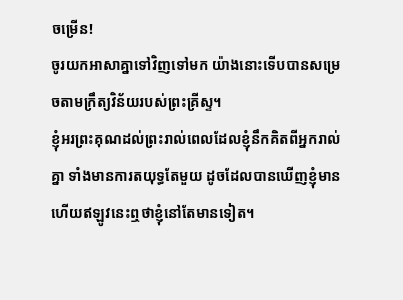ចម្រើន!
ចូរយកអាសាគ្នាទៅវិញទៅមក យ៉ាងនោះទើបបានសម្រេចតាមក្រឹត្យវិន័យរបស់ព្រះគ្រីស្ទ។
ខ្ញុំអរព្រះគុណដល់ព្រះរាល់ពេលដែលខ្ញុំនឹកគិតពីអ្នករាល់គ្នា ទាំងមានការតយុទ្ធតែមួយ ដូចដែលបានឃើញខ្ញុំមាន ហើយឥឡូវនេះឮថាខ្ញុំនៅតែមានទៀត។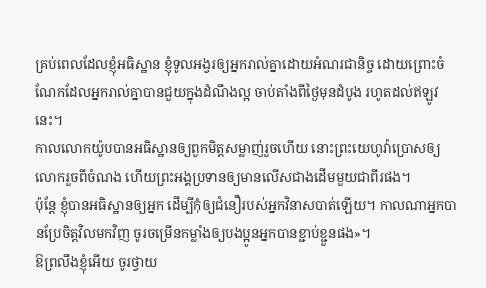គ្រប់ពេលដែលខ្ញុំអធិស្ឋាន ខ្ញុំទូលអង្វរឲ្យអ្នករាល់គ្នាដោយអំណរជានិច្ច ដោយព្រោះចំណែកដែលអ្នករាល់គ្នាបានជួយក្នុងដំណឹងល្អ ចាប់តាំងពីថ្ងៃមុនដំបូង រហូតដល់ឥឡូវនេះ។
កាលលោកយ៉ូបបានអធិស្ឋានឲ្យពួកមិត្តសម្លាញ់រួចហើយ នោះព្រះយេហូវ៉ាប្រោសឲ្យលោករួចពីចំណង ហើយព្រះអង្គប្រទានឲ្យមានលើសជាងដើមមួយជាពីរផង។
ប៉ុន្តែ ខ្ញុំបានអធិស្ឋានឲ្យអ្នក ដើម្បីកុំឲ្យជំនឿរបស់អ្នកវិនាសបាត់ឡើយ។ កាលណាអ្នកបានប្រែចិត្តវិលមកវិញ ចូរចម្រើនកម្លាំងឲ្យបងប្អូនអ្នកបានខ្ជាប់ខ្ជួនផង»។
ឱព្រលឹងខ្ញុំអើយ ចូរថ្វាយ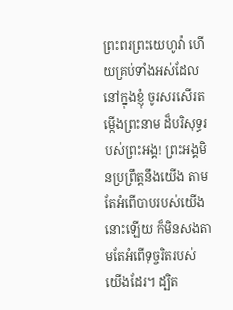ព្រះពរព្រះយេហូវ៉ា ហើយគ្រប់ទាំងអស់ដែលនៅក្នុងខ្ញុំ ចូរសរសើរតម្កើងព្រះនាម ដ៏បរិសុទ្ធរបស់ព្រះអង្គ! ព្រះអង្គមិនប្រព្រឹត្តនឹងយើង តាមតែអំពើបាបរបស់យើងនោះឡើយ ក៏មិនសងតាមតែអំពើទុច្ចរិតរបស់យើងដែរ។ ដ្បិត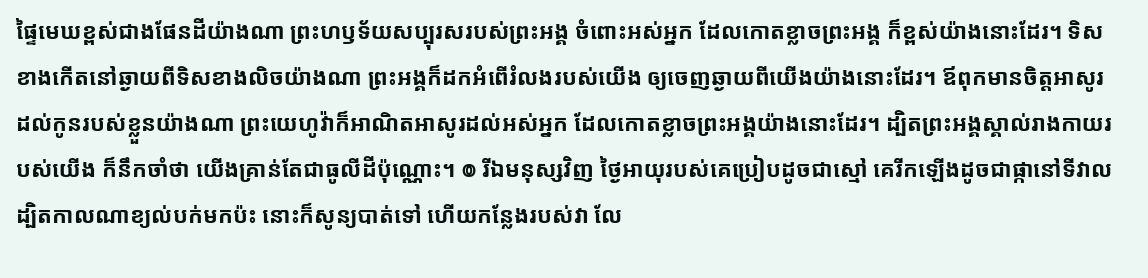ផ្ទៃមេឃខ្ពស់ជាងផែនដីយ៉ាងណា ព្រះហឫទ័យសប្បុរសរបស់ព្រះអង្គ ចំពោះអស់អ្នក ដែលកោតខ្លាចព្រះអង្គ ក៏ខ្ពស់យ៉ាងនោះដែរ។ ទិសខាងកើតនៅឆ្ងាយពីទិសខាងលិចយ៉ាងណា ព្រះអង្គក៏ដកអំពើរំលងរបស់យើង ឲ្យចេញឆ្ងាយពីយើងយ៉ាងនោះដែរ។ ឪពុកមានចិត្តអាសូរដល់កូនរបស់ខ្លួនយ៉ាងណា ព្រះយេហូវ៉ាក៏អាណិតអាសូរដល់អស់អ្នក ដែលកោតខ្លាចព្រះអង្គយ៉ាងនោះដែរ។ ដ្បិតព្រះអង្គស្គាល់រាងកាយរបស់យើង ក៏នឹកចាំថា យើងគ្រាន់តែជាធូលីដីប៉ុណ្ណោះ។ ៙ រីឯមនុស្សវិញ ថ្ងៃអាយុរបស់គេប្រៀបដូចជាស្មៅ គេរីកឡើងដូចជាផ្កានៅទីវាល ដ្បិតកាលណាខ្យល់បក់មកប៉ះ នោះក៏សូន្យបាត់ទៅ ហើយកន្លែងរបស់វា លែ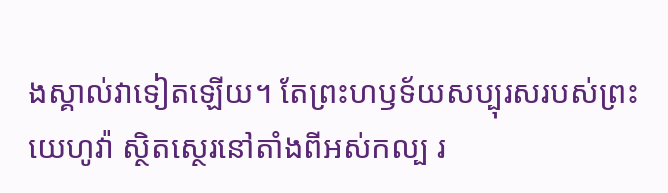ងស្គាល់វាទៀតឡើយ។ តែព្រះហឫទ័យសប្បុរសរបស់ព្រះយេហូវ៉ា ស្ថិតស្ថេរនៅតាំងពីអស់កល្ប រ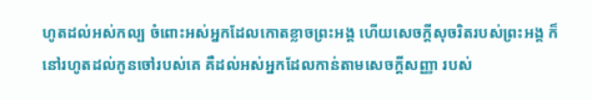ហូតដល់អស់កល្ប ចំពោះអស់អ្នកដែលកោតខ្លាចព្រះអង្គ ហើយសេចក្ដីសុចរិតរបស់ព្រះអង្គ ក៏នៅរហូតដល់កូនចៅរបស់គេ គឺដល់អស់អ្នកដែលកាន់តាមសេចក្ដីសញ្ញា របស់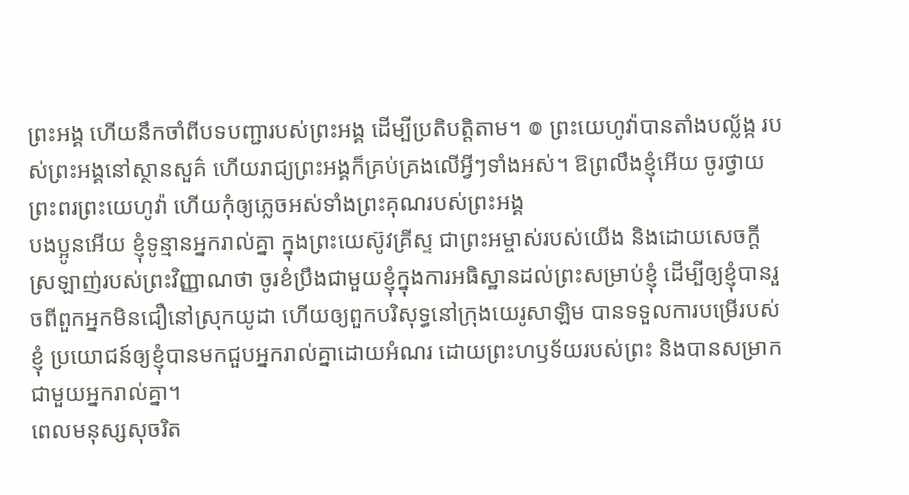ព្រះអង្គ ហើយនឹកចាំពីបទបញ្ជារបស់ព្រះអង្គ ដើម្បីប្រតិបត្តិតាម។ ៙ ព្រះយេហូវ៉ាបានតាំងបល្ល័ង្ក របស់ព្រះអង្គនៅស្ថានសួគ៌ ហើយរាជ្យព្រះអង្គក៏គ្រប់គ្រងលើអ្វីៗទាំងអស់។ ឱព្រលឹងខ្ញុំអើយ ចូរថ្វាយព្រះពរព្រះយេហូវ៉ា ហើយកុំឲ្យភ្លេចអស់ទាំងព្រះគុណរបស់ព្រះអង្គ
បងប្អូនអើយ ខ្ញុំទូន្មានអ្នករាល់គ្នា ក្នុងព្រះយេស៊ូវគ្រីស្ទ ជាព្រះអម្ចាស់របស់យើង និងដោយសេចក្តីស្រឡាញ់របស់ព្រះវិញ្ញាណថា ចូរខំប្រឹងជាមួយខ្ញុំក្នុងការអធិស្ឋានដល់ព្រះសម្រាប់ខ្ញុំ ដើម្បីឲ្យខ្ញុំបានរួចពីពួកអ្នកមិនជឿនៅស្រុកយូដា ហើយឲ្យពួកបរិសុទ្ធនៅក្រុងយេរូសាឡិម បានទទួលការបម្រើរបស់ខ្ញុំ ប្រយោជន៍ឲ្យខ្ញុំបានមកជួបអ្នករាល់គ្នាដោយអំណរ ដោយព្រះហឫទ័យរបស់ព្រះ និងបានសម្រាកជាមួយអ្នករាល់គ្នា។
ពេលមនុស្សសុចរិត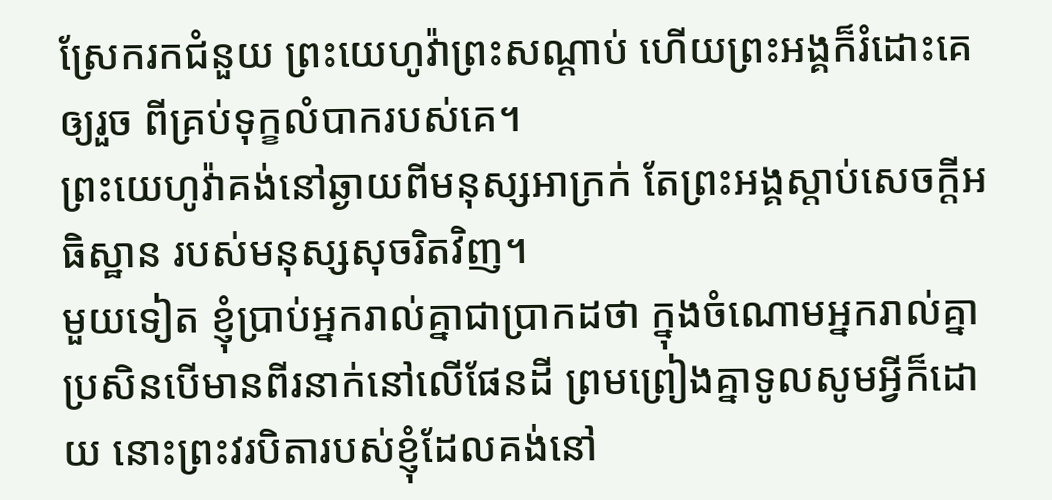ស្រែករកជំនួយ ព្រះយេហូវ៉ាព្រះសណ្ដាប់ ហើយព្រះអង្គក៏រំដោះគេឲ្យរួច ពីគ្រប់ទុក្ខលំបាករបស់គេ។
ព្រះយេហូវ៉ាគង់នៅឆ្ងាយពីមនុស្សអាក្រក់ តែព្រះអង្គស្តាប់សេចក្ដីអធិស្ឋាន របស់មនុស្សសុចរិតវិញ។
មួយទៀត ខ្ញុំប្រាប់អ្នករាល់គ្នាជាប្រាកដថា ក្នុងចំណោមអ្នករាល់គ្នា ប្រសិនបើមានពីរនាក់នៅលើផែនដី ព្រមព្រៀងគ្នាទូលសូមអ្វីក៏ដោយ នោះព្រះវរបិតារបស់ខ្ញុំដែលគង់នៅ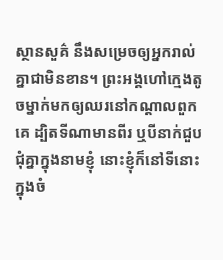ស្ថានសួគ៌ នឹងសម្រេចឲ្យអ្នករាល់គ្នាជាមិនខាន។ ព្រះអង្គហៅក្មេងតូចម្នាក់មកឲ្យឈរនៅកណ្តាលពួកគេ ដ្បិតទីណាមានពីរ ឬបីនាក់ជួបជុំគ្នាក្នុងនាមខ្ញុំ នោះខ្ញុំក៏នៅទីនោះក្នុងចំ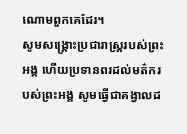ណោមពួកគេដែរ។
សូមសង្គ្រោះប្រជារាស្ត្ររបស់ព្រះអង្គ ហើយប្រទានពរដល់មត៌ករបស់ព្រះអង្គ សូមធ្វើជាគង្វាលដ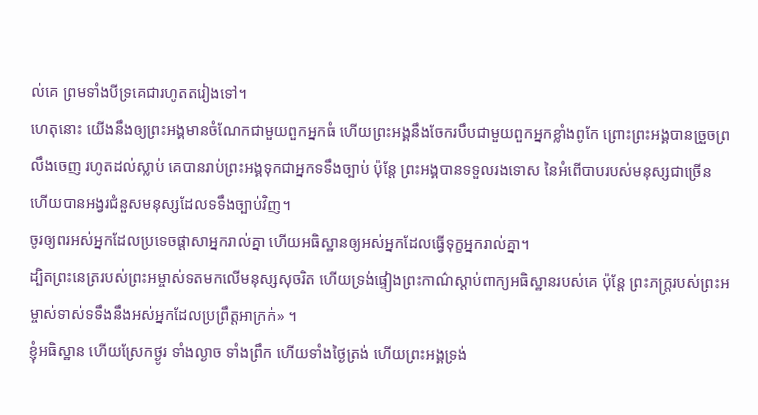ល់គេ ព្រមទាំងបីទ្រគេជារហូតតរៀងទៅ។
ហេតុនោះ យើងនឹងឲ្យព្រះអង្គមានចំណែកជាមួយពួកអ្នកធំ ហើយព្រះអង្គនឹងចែករបឹបជាមួយពួកអ្នកខ្លាំងពូកែ ព្រោះព្រះអង្គបានច្រួចព្រលឹងចេញ រហូតដល់ស្លាប់ គេបានរាប់ព្រះអង្គទុកជាអ្នកទទឹងច្បាប់ ប៉ុន្តែ ព្រះអង្គបានទទួលរងទោស នៃអំពើបាបរបស់មនុស្សជាច្រើន ហើយបានអង្វរជំនួសមនុស្សដែលទទឹងច្បាប់វិញ។
ចូរឲ្យពរអស់អ្នកដែលប្រទេចផ្តាសាអ្នករាល់គ្នា ហើយអធិស្ឋានឲ្យអស់អ្នកដែលធ្វើទុក្ខអ្នករាល់គ្នា។
ដ្បិតព្រះនេត្ររបស់ព្រះអម្ចាស់ទតមកលើមនុស្សសុចរិត ហើយទ្រង់ផ្ទៀងព្រះកាណ៌ស្តាប់ពាក្យអធិស្ឋានរបស់គេ ប៉ុន្តែ ព្រះភក្ត្ររបស់ព្រះអម្ចាស់ទាស់ទទឹងនឹងអស់អ្នកដែលប្រព្រឹត្តអាក្រក់» ។
ខ្ញុំអធិស្ឋាន ហើយស្រែកថ្ងូរ ទាំងល្ងាច ទាំងព្រឹក ហើយទាំងថ្ងៃត្រង់ ហើយព្រះអង្គទ្រង់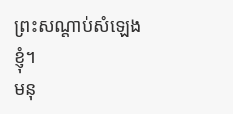ព្រះសណ្ដាប់សំឡេងខ្ញុំ។
មនុ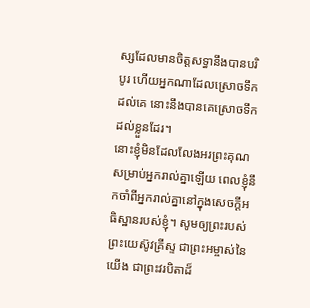ស្សដែលមានចិត្តសទ្ធានឹងបានបរិបូរ ហើយអ្នកណាដែលស្រោចទឹកដល់គេ នោះនឹងបានគេស្រោចទឹកដល់ខ្លួនដែរ។
នោះខ្ញុំមិនដែលលែងអរព្រះគុណសម្រាប់អ្នករាល់គ្នាឡើយ ពេលខ្ញុំនឹកចាំពីអ្នករាល់គ្នានៅក្នុងសេចក្តីអធិស្ឋានរបស់ខ្ញុំ។ សូមឲ្យព្រះរបស់ព្រះយេស៊ូវគ្រីស្ទ ជាព្រះអម្ចាស់នៃយើង ជាព្រះវរបិតាដ៏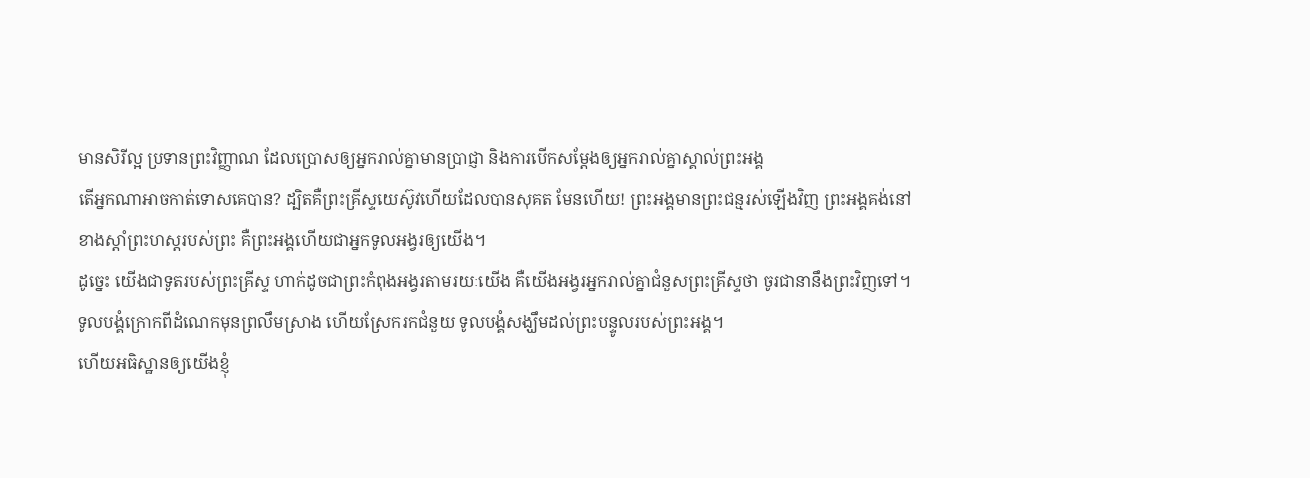មានសិរីល្អ ប្រទានព្រះវិញ្ញាណ ដែលប្រោសឲ្យអ្នករាល់គ្នាមានប្រាជ្ញា និងការបើកសម្ដែងឲ្យអ្នករាល់គ្នាស្គាល់ព្រះអង្គ
តើអ្នកណាអាចកាត់ទោសគេបាន? ដ្បិតគឺព្រះគ្រីស្ទយេស៊ូវហើយដែលបានសុគត មែនហើយ! ព្រះអង្គមានព្រះជន្មរស់ឡើងវិញ ព្រះអង្គគង់នៅខាងស្តាំព្រះហស្តរបស់ព្រះ គឺព្រះអង្គហើយជាអ្នកទូលអង្វរឲ្យយើង។
ដូច្នេះ យើងជាទូតរបស់ព្រះគ្រីស្ទ ហាក់ដូចជាព្រះកំពុងអង្វរតាមរយៈយើង គឺយើងអង្វរអ្នករាល់គ្នាជំនួសព្រះគ្រីស្ទថា ចូរជានានឹងព្រះវិញទៅ។
ទូលបង្គំក្រោកពីដំណេកមុនព្រលឹមស្រាង ហើយស្រែករកជំនួយ ទូលបង្គំសង្ឃឹមដល់ព្រះបន្ទូលរបស់ព្រះអង្គ។
ហើយអធិស្ឋានឲ្យយើងខ្ញុំ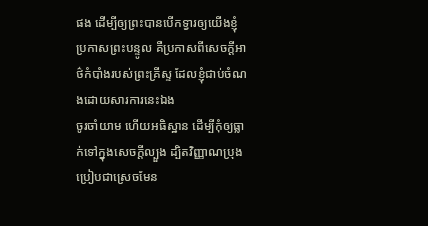ផង ដើម្បីឲ្យព្រះបានបើកទ្វារឲ្យយើងខ្ញុំប្រកាសព្រះបន្ទូល គឺប្រកាសពីសេចក្ដីអាថ៌កំបាំងរបស់ព្រះគ្រីស្ទ ដែលខ្ញុំជាប់ចំណងដោយសារការនេះឯង
ចូរចាំយាម ហើយអធិស្ឋាន ដើម្បីកុំឲ្យធ្លាក់ទៅក្នុងសេចក្តីល្បួង ដ្បិតវិញ្ញាណប្រុងប្រៀបជាស្រេចមែន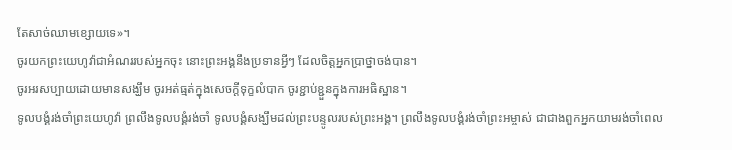តែសាច់ឈាមខ្សោយទេ»។
ចូរយកព្រះយេហូវ៉ាជាអំណររបស់អ្នកចុះ នោះព្រះអង្គនឹងប្រទានអ្វីៗ ដែលចិត្តអ្នកប្រាថ្នាចង់បាន។
ចូរអរសប្បាយដោយមានសង្ឃឹម ចូរអត់ធ្មត់ក្នុងសេចក្តីទុក្ខលំបាក ចូរខ្ជាប់ខ្ជួនក្នុងការអធិស្ឋាន។
ទូលបង្គំរង់ចាំព្រះយេហូវ៉ា ព្រលឹងទូលបង្គំរង់ចាំ ទូលបង្គំសង្ឃឹមដល់ព្រះបន្ទូលរបស់ព្រះអង្គ។ ព្រលឹងទូលបង្គំរង់ចាំព្រះអម្ចាស់ ជាជាងពួកអ្នកយាមរង់ចាំពេល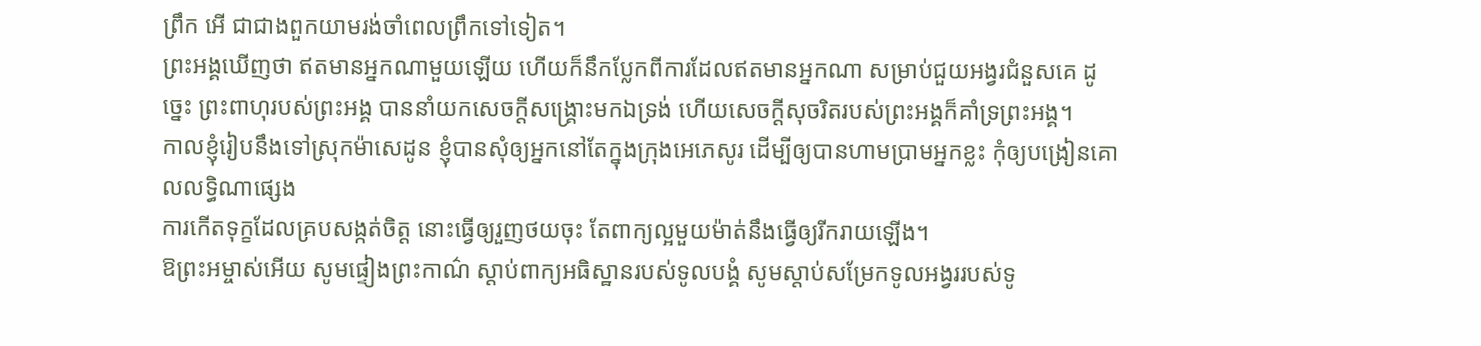ព្រឹក អើ ជាជាងពួកយាមរង់ចាំពេលព្រឹកទៅទៀត។
ព្រះអង្គឃើញថា ឥតមានអ្នកណាមួយឡើយ ហើយក៏នឹកប្លែកពីការដែលឥតមានអ្នកណា សម្រាប់ជួយអង្វរជំនួសគេ ដូច្នេះ ព្រះពាហុរបស់ព្រះអង្គ បាននាំយកសេចក្ដីសង្គ្រោះមកឯទ្រង់ ហើយសេចក្ដីសុចរិតរបស់ព្រះអង្គក៏គាំទ្រព្រះអង្គ។
កាលខ្ញុំរៀបនឹងទៅស្រុកម៉ាសេដូន ខ្ញុំបានសុំឲ្យអ្នកនៅតែក្នុងក្រុងអេភេសូរ ដើម្បីឲ្យបានហាមប្រាមអ្នកខ្លះ កុំឲ្យបង្រៀនគោលលទ្ធិណាផ្សេង
ការកើតទុក្ខដែលគ្របសង្កត់ចិត្ត នោះធ្វើឲ្យរួញថយចុះ តែពាក្យល្អមួយម៉ាត់នឹងធ្វើឲ្យរីករាយឡើង។
ឱព្រះអម្ចាស់អើយ សូមផ្ទៀងព្រះកាណ៌ ស្ដាប់ពាក្យអធិស្ឋានរបស់ទូលបង្គំ សូមស្តាប់សម្រែកទូលអង្វររបស់ទូ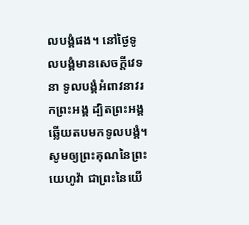លបង្គំផង។ នៅថ្ងៃទូលបង្គំមានសេចក្ដីវេទនា ទូលបង្គំអំពាវនាវរកព្រះអង្គ ដ្បិតព្រះអង្គឆ្លើយតបមកទូលបង្គំ។
សូមឲ្យព្រះគុណនៃព្រះយេហូវ៉ា ជាព្រះនៃយើ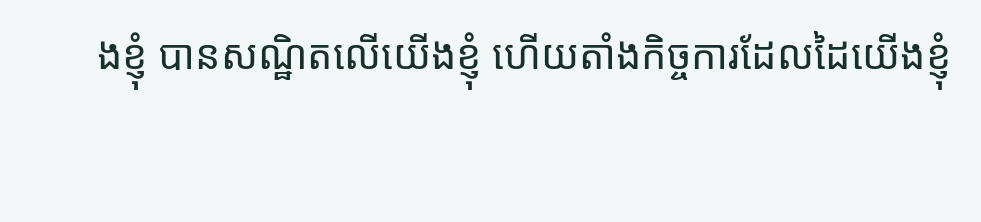ងខ្ញុំ បានសណ្ឋិតលើយើងខ្ញុំ ហើយតាំងកិច្ចការដែលដៃយើងខ្ញុំ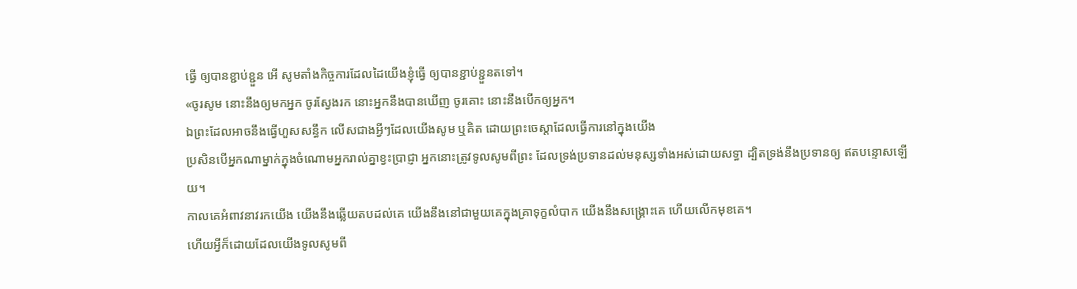ធ្វើ ឲ្យបានខ្ជាប់ខ្ជួន អើ សូមតាំងកិច្ចការដែលដៃយើងខ្ញុំធ្វើ ឲ្យបានខ្ជាប់ខ្ជួនតទៅ។
«ចូរសូម នោះនឹងឲ្យមកអ្នក ចូរស្វែងរក នោះអ្នកនឹងបានឃើញ ចូរគោះ នោះនឹងបើកឲ្យអ្នក។
ឯព្រះដែលអាចនឹងធ្វើហួសសន្ធឹក លើសជាងអ្វីៗដែលយើងសូម ឬគិត ដោយព្រះចេស្តាដែលធ្វើការនៅក្នុងយើង
ប្រសិនបើអ្នកណាម្នាក់ក្នុងចំណោមអ្នករាល់គ្នាខ្វះប្រាជ្ញា អ្នកនោះត្រូវទូលសូមពីព្រះ ដែលទ្រង់ប្រទានដល់មនុស្សទាំងអស់ដោយសទ្ធា ដ្បិតទ្រង់នឹងប្រទានឲ្យ ឥតបន្ទោសឡើយ។
កាលគេអំពាវនាវរកយើង យើងនឹងឆ្លើយតបដល់គេ យើងនឹងនៅជាមួយគេក្នុងគ្រាទុក្ខលំបាក យើងនឹងសង្គ្រោះគេ ហើយលើកមុខគេ។
ហើយអ្វីក៏ដោយដែលយើងទូលសូមពី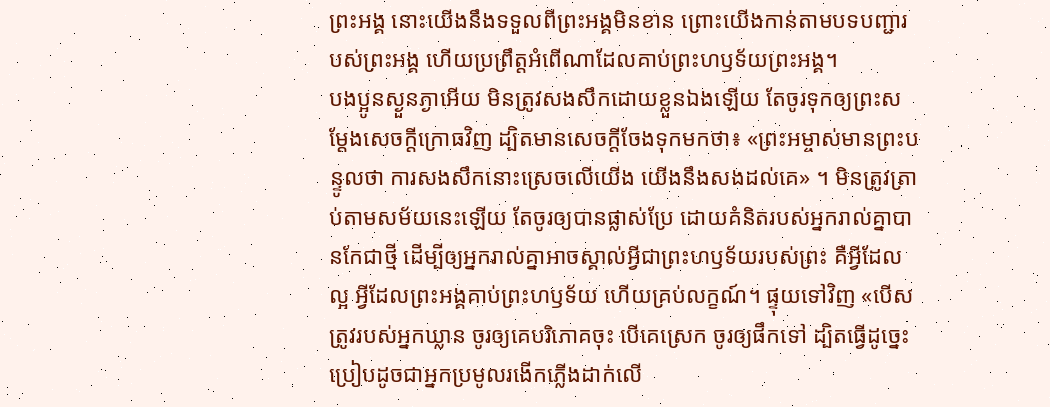ព្រះអង្គ នោះយើងនឹងទទួលពីព្រះអង្គមិនខាន ព្រោះយើងកាន់តាមបទបញ្ជារបស់ព្រះអង្គ ហើយប្រព្រឹត្តអំពើណាដែលគាប់ព្រះហឫទ័យព្រះអង្គ។
បងប្អូនស្ងួនភ្ងាអើយ មិនត្រូវសងសឹកដោយខ្លួនឯងឡើយ តែចូរទុកឲ្យព្រះសម្ដែងសេចក្ដីក្រោធវិញ ដ្បិតមានសេចក្តីចែងទុកមកថា៖ «ព្រះអម្ចាស់មានព្រះបន្ទូលថា ការសងសឹកនោះស្រេចលើយើង យើងនឹងសងដល់គេ» ។ មិនត្រូវត្រាប់តាមសម័យនេះឡើយ តែចូរឲ្យបានផ្លាស់ប្រែ ដោយគំនិតរបស់អ្នករាល់គ្នាបានកែជាថ្មី ដើម្បីឲ្យអ្នករាល់គ្នាអាចស្គាល់អ្វីជាព្រះហឫទ័យរបស់ព្រះ គឺអ្វីដែលល្អ អ្វីដែលព្រះអង្គគាប់ព្រះហឫទ័យ ហើយគ្រប់លក្ខណ៍។ ផ្ទុយទៅវិញ «បើសត្រូវរបស់អ្នកឃ្លាន ចូរឲ្យគេបរិភោគចុះ បើគេស្រេក ចូរឲ្យផឹកទៅ ដ្បិតធ្វើដូច្នេះ ប្រៀបដូចជាអ្នកប្រមូលរងើកភ្លើងដាក់លើ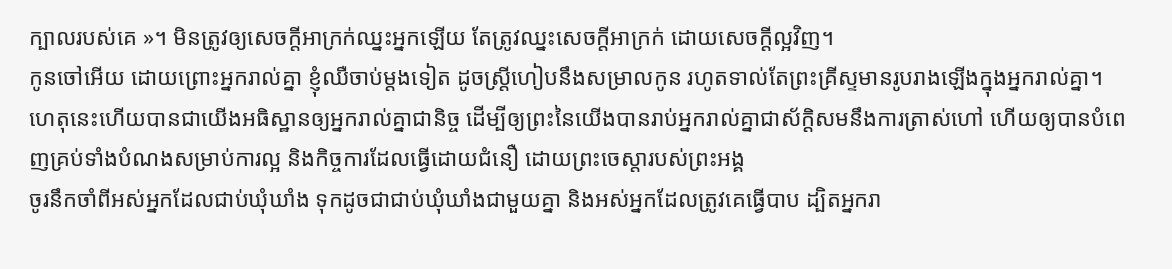ក្បាលរបស់គេ »។ មិនត្រូវឲ្យសេចក្តីអាក្រក់ឈ្នះអ្នកឡើយ តែត្រូវឈ្នះសេចក្តីអាក្រក់ ដោយសេចក្តីល្អវិញ។
កូនចៅអើយ ដោយព្រោះអ្នករាល់គ្នា ខ្ញុំឈឺចាប់ម្តងទៀត ដូចស្ត្រីហៀបនឹងសម្រាលកូន រហូតទាល់តែព្រះគ្រីស្ទមានរូបរាងឡើងក្នុងអ្នករាល់គ្នា។
ហេតុនេះហើយបានជាយើងអធិស្ឋានឲ្យអ្នករាល់គ្នាជានិច្ច ដើម្បីឲ្យព្រះនៃយើងបានរាប់អ្នករាល់គ្នាជាស័ក្ដិសមនឹងការត្រាស់ហៅ ហើយឲ្យបានបំពេញគ្រប់ទាំងបំណងសម្រាប់ការល្អ និងកិច្ចការដែលធ្វើដោយជំនឿ ដោយព្រះចេស្តារបស់ព្រះអង្គ
ចូរនឹកចាំពីអស់អ្នកដែលជាប់ឃុំឃាំង ទុកដូចជាជាប់ឃុំឃាំងជាមួយគ្នា និងអស់អ្នកដែលត្រូវគេធ្វើបាប ដ្បិតអ្នករា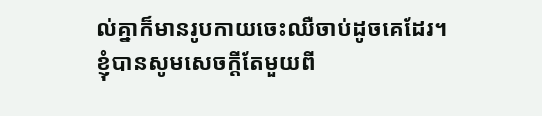ល់គ្នាក៏មានរូបកាយចេះឈឺចាប់ដូចគេដែរ។
ខ្ញុំបានសូមសេចក្ដីតែមួយពី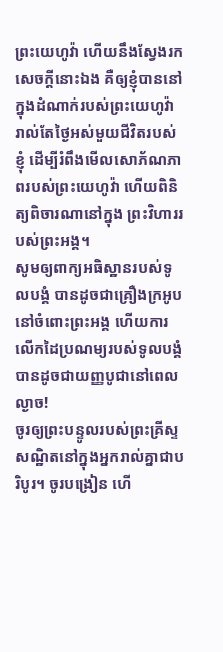ព្រះយេហូវ៉ា ហើយនឹងស្វែងរកសេចក្ដីនោះឯង គឺឲ្យខ្ញុំបាននៅក្នុងដំណាក់របស់ព្រះយេហូវ៉ា រាល់តែថ្ងៃអស់មួយជីវិតរបស់ខ្ញុំ ដើម្បីរំពឹងមើលសោភ័ណភាពរបស់ព្រះយេហូវ៉ា ហើយពិនិត្យពិចារណានៅក្នុង ព្រះវិហាររបស់ព្រះអង្គ។
សូមឲ្យពាក្យអធិស្ឋានរបស់ទូលបង្គំ បានដូចជាគ្រឿងក្រអូបនៅចំពោះព្រះអង្គ ហើយការលើកដៃប្រណម្យរបស់ទូលបង្គំ បានដូចជាយញ្ញបូជានៅពេលល្ងាច!
ចូរឲ្យព្រះបន្ទូលរបស់ព្រះគ្រីស្ទសណ្ឋិតនៅក្នុងអ្នករាល់គ្នាជាបរិបូរ។ ចូរបង្រៀន ហើ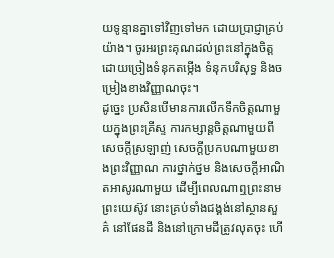យទូន្មានគ្នាទៅវិញទៅមក ដោយប្រាជ្ញាគ្រប់យ៉ាង។ ចូរអរព្រះគុណដល់ព្រះនៅក្នុងចិត្ត ដោយច្រៀងទំនុកតម្កើង ទំនុកបរិសុទ្ធ និងចម្រៀងខាងវិញ្ញាណចុះ។
ដូច្នេះ ប្រសិនបើមានការលើកទឹកចិត្តណាមួយក្នុងព្រះគ្រីស្ទ ការកម្សាន្តចិត្តណាមួយពីសេចក្ដីស្រឡាញ់ សេចក្ដីប្រកបណាមួយខាងព្រះវិញ្ញាណ ការថ្នាក់ថ្នម និងសេចក្ដីអាណិតអាសូរណាមួយ ដើម្បីពេលណាឮព្រះនាមព្រះយេស៊ូវ នោះគ្រប់ទាំងជង្គង់នៅស្ថានសួគ៌ នៅផែនដី និងនៅក្រោមដីត្រូវលុតចុះ ហើ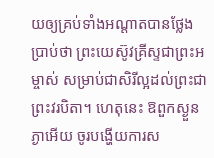យឲ្យគ្រប់ទាំងអណ្ដាតបានថ្លែងប្រាប់ថា ព្រះយេស៊ូវគ្រីស្ទជាព្រះអម្ចាស់ សម្រាប់ជាសិរីល្អដល់ព្រះជាព្រះវរបិតា។ ហេតុនេះ ឱពួកស្ងួនភ្ងាអើយ ចូរបង្ហើយការស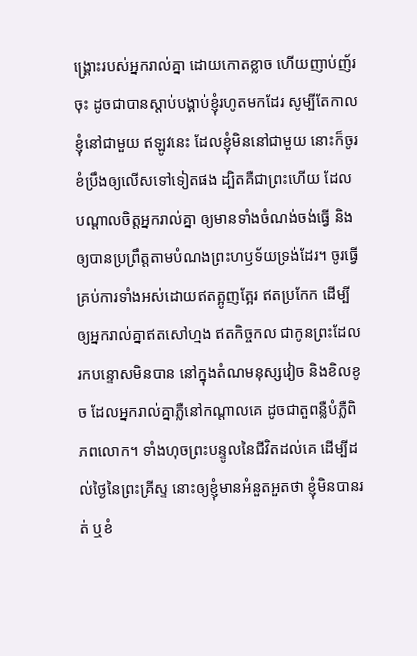ង្គ្រោះរបស់អ្នករាល់គ្នា ដោយកោតខ្លាច ហើយញាប់ញ័រចុះ ដូចជាបានស្តាប់បង្គាប់ខ្ញុំរហូតមកដែរ សូម្បីតែកាលខ្ញុំនៅជាមួយ ឥឡូវនេះ ដែលខ្ញុំមិននៅជាមួយ នោះក៏ចូរខំប្រឹងឲ្យលើសទៅទៀតផង ដ្បិតគឺជាព្រះហើយ ដែលបណ្តាលចិត្តអ្នករាល់គ្នា ឲ្យមានទាំងចំណង់ចង់ធ្វើ និងឲ្យបានប្រព្រឹត្តតាមបំណងព្រះហឫទ័យទ្រង់ដែរ។ ចូរធ្វើគ្រប់ការទាំងអស់ដោយឥតត្អូញត្អែរ ឥតប្រកែក ដើម្បីឲ្យអ្នករាល់គ្នាឥតសៅហ្មង ឥតកិច្ចកល ជាកូនព្រះដែលរកបន្ទោសមិនបាន នៅក្នុងតំណមនុស្សវៀច និងខិលខូច ដែលអ្នករាល់គ្នាភ្លឺនៅកណ្ដាលគេ ដូចជាតួពន្លឺបំភ្លឺពិភពលោក។ ទាំងហុចព្រះបន្ទូលនៃជីវិតដល់គេ ដើម្បីដល់ថ្ងៃនៃព្រះគ្រីស្ទ នោះឲ្យខ្ញុំមានអំនួតអួតថា ខ្ញុំមិនបានរត់ ឬខំ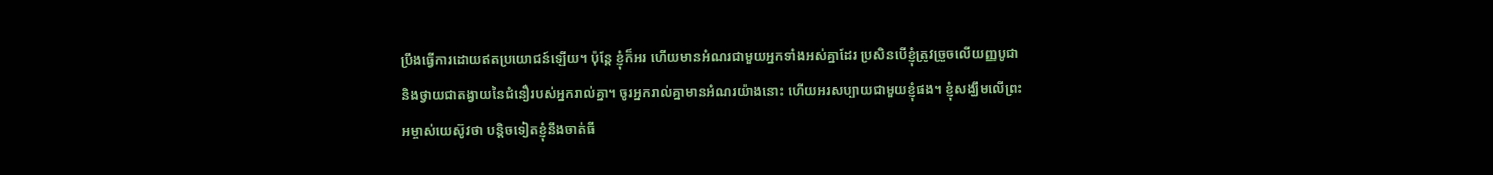ប្រឹងធ្វើការដោយឥតប្រយោជន៍ឡើយ។ ប៉ុន្តែ ខ្ញុំក៏អរ ហើយមានអំណរជាមួយអ្នកទាំងអស់គ្នាដែរ ប្រសិនបើខ្ញុំត្រូវច្រួចលើយញ្ញបូជា និងថ្វាយជាតង្វាយនៃជំនឿរបស់អ្នករាល់គ្នា។ ចូរអ្នករាល់គ្នាមានអំណរយ៉ាងនោះ ហើយអរសប្បាយជាមួយខ្ញុំផង។ ខ្ញុំសង្ឃឹមលើព្រះអម្ចាស់យេស៊ូវថា បន្តិចទៀតខ្ញុំនឹងចាត់ធី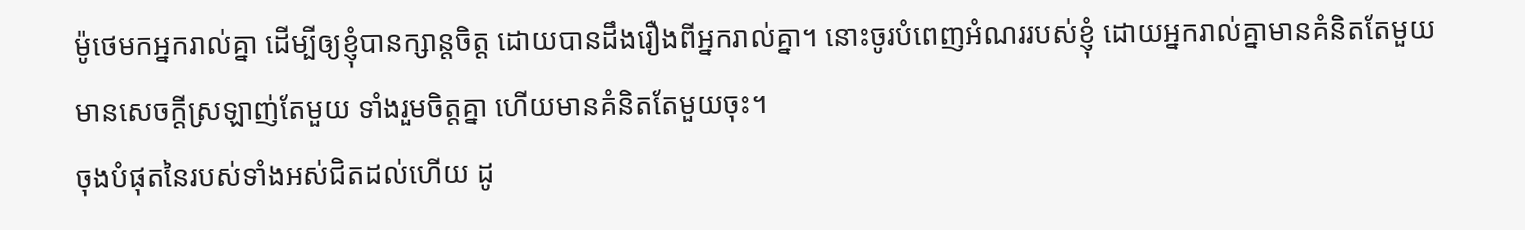ម៉ូថេមកអ្នករាល់គ្នា ដើម្បីឲ្យខ្ញុំបានក្សាន្តចិត្ត ដោយបានដឹងរឿងពីអ្នករាល់គ្នា។ នោះចូរបំពេញអំណររបស់ខ្ញុំ ដោយអ្នករាល់គ្នាមានគំនិតតែមួយ មានសេចក្ដីស្រឡាញ់តែមួយ ទាំងរួមចិត្តគ្នា ហើយមានគំនិតតែមួយចុះ។
ចុងបំផុតនៃរបស់ទាំងអស់ជិតដល់ហើយ ដូ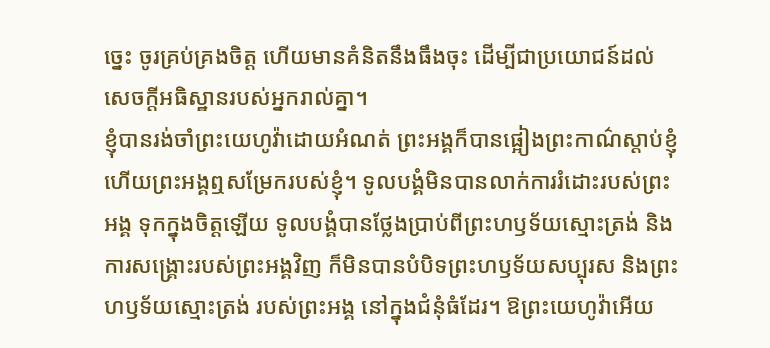ច្នេះ ចូរគ្រប់គ្រងចិត្ត ហើយមានគំនិតនឹងធឹងចុះ ដើម្បីជាប្រយោជន៍ដល់សេចក្តីអធិស្ឋានរបស់អ្នករាល់គ្នា។
ខ្ញុំបានរង់ចាំព្រះយេហូវ៉ាដោយអំណត់ ព្រះអង្គក៏បានផ្អៀងព្រះកាណ៌ស្តាប់ខ្ញុំ ហើយព្រះអង្គឮសម្រែករបស់ខ្ញុំ។ ទូលបង្គំមិនបានលាក់ការរំដោះរបស់ព្រះអង្គ ទុកក្នុងចិត្តឡើយ ទូលបង្គំបានថ្លែងប្រាប់ពីព្រះហឫទ័យស្មោះត្រង់ និងការសង្គ្រោះរបស់ព្រះអង្គវិញ ក៏មិនបានបំបិទព្រះហឫទ័យសប្បុរស និងព្រះហឫទ័យស្មោះត្រង់ របស់ព្រះអង្គ នៅក្នុងជំនុំធំដែរ។ ឱព្រះយេហូវ៉ាអើយ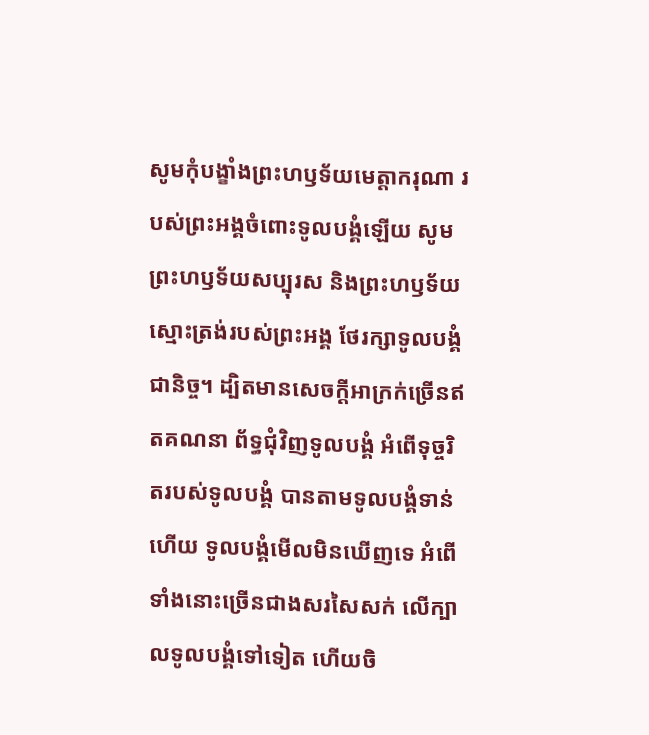សូមកុំបង្ខាំងព្រះហឫទ័យមេត្តាករុណា របស់ព្រះអង្គចំពោះទូលបង្គំឡើយ សូមព្រះហឫទ័យសប្បុរស និងព្រះហឫទ័យស្មោះត្រង់របស់ព្រះអង្គ ថែរក្សាទូលបង្គំជានិច្ច។ ដ្បិតមានសេចក្ដីអាក្រក់ច្រើនឥតគណនា ព័ទ្ធជុំវិញទូលបង្គំ អំពើទុច្ចរិតរបស់ទូលបង្គំ បានតាមទូលបង្គំទាន់ហើយ ទូលបង្គំមើលមិនឃើញទេ អំពើទាំងនោះច្រើនជាងសរសៃសក់ លើក្បាលទូលបង្គំទៅទៀត ហើយចិ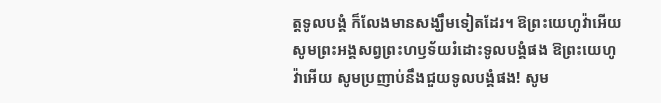ត្តទូលបង្គំ ក៏លែងមានសង្ឃឹមទៀតដែរ។ ឱព្រះយេហូវ៉ាអើយ សូមព្រះអង្គសព្វព្រះហឫទ័យរំដោះទូលបង្គំផង ឱព្រះយេហូវ៉ាអើយ សូមប្រញាប់នឹងជួយទូលបង្គំផង! សូម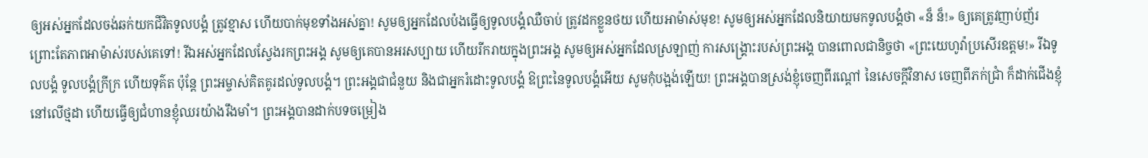ឲ្យអស់អ្នកដែលចង់ឆក់យកជីវិតទូលបង្គំ ត្រូវខ្មាស ហើយបាក់មុខទាំងអស់គ្នា! សូមឲ្យអ្នកដែលប៉ងធ្វើឲ្យទូលបង្គំឈឺចាប់ ត្រូវដកខ្លួនថយ ហើយអាម៉ាស់មុខ! សូមឲ្យអស់អ្នកដែលនិយាយមកទូលបង្គំថា «ន៏ ន៏!» ឲ្យគេត្រូវញាប់ញ័រ ព្រោះតែភាពអាម៉ាស់របស់គេទៅ! រីឯអស់អ្នកដែលស្វែងរកព្រះអង្គ សូមឲ្យគេបានអរសប្បាយ ហើយរីករាយក្នុងព្រះអង្គ សូមឲ្យអស់អ្នកដែលស្រឡាញ់ ការសង្គ្រោះរបស់ព្រះអង្គ បានពោលជានិច្ចថា «ព្រះយេហូវ៉ាប្រសើរឧត្តម!» រីឯទូលបង្គំ ទូលបង្គំក្រីក្រ ហើយទុគ៌ត ប៉ុន្តែ ព្រះអម្ចាស់គិតគូរដល់ទូលបង្គំ។ ព្រះអង្គជាជំនួយ និងជាអ្នករំដោះទូលបង្គំ ឱព្រះនៃទូលបង្គំអើយ សូមកុំបង្អង់ឡើយ! ព្រះអង្គបានស្រង់ខ្ញុំចេញពីរណ្ដៅ នៃសេចក្ដីវិនាស ចេញពីភក់ជ្រាំ ក៏ដាក់ជើងខ្ញុំនៅលើថ្មដា ហើយធ្វើឲ្យជំហានខ្ញុំឈរយ៉ាងរឹងមាំ។ ព្រះអង្គបានដាក់បទចម្រៀង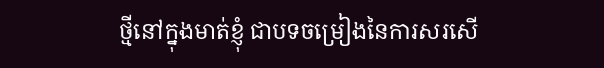ថ្មីនៅក្នុងមាត់ខ្ញុំ ជាបទចម្រៀងនៃការសរសើ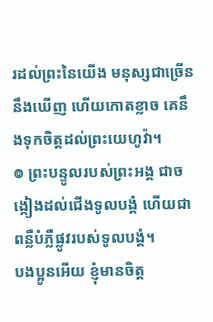រដល់ព្រះនៃយើង មនុស្សជាច្រើននឹងឃើញ ហើយកោតខ្លាច គេនឹងទុកចិត្តដល់ព្រះយេហូវ៉ា។
៙ ព្រះបន្ទូលរបស់ព្រះអង្គ ជាចង្កៀងដល់ជើងទូលបង្គំ ហើយជាពន្លឺបំភ្លឺផ្លូវរបស់ទូលបង្គំ។
បងប្អូនអើយ ខ្ញុំមានចិត្ត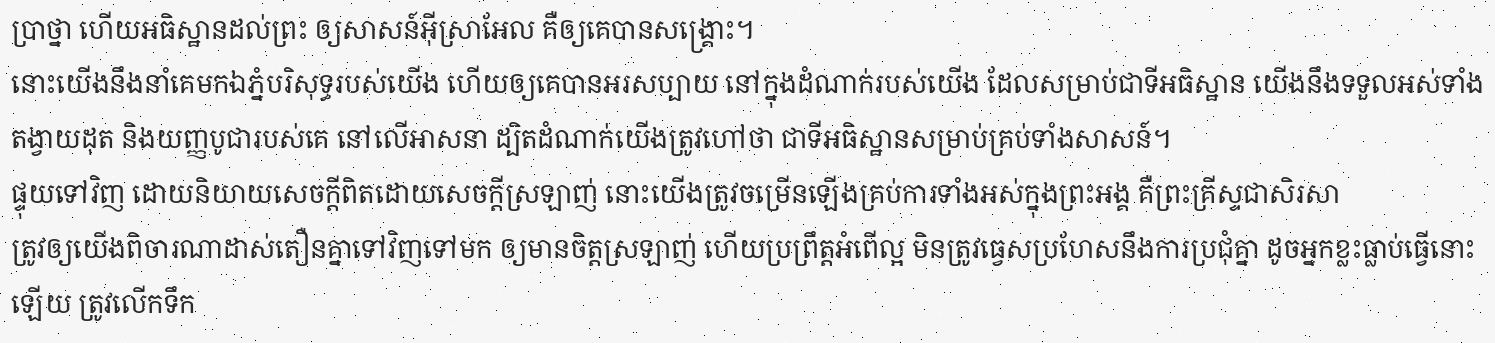ប្រាថ្នា ហើយអធិស្ឋានដល់ព្រះ ឲ្យសាសន៍អ៊ីស្រាអែល គឺឲ្យគេបានសង្គ្រោះ។
នោះយើងនឹងនាំគេមកឯភ្នំបរិសុទ្ធរបស់យើង ហើយឲ្យគេបានអរសប្បាយ នៅក្នុងដំណាក់របស់យើង ដែលសម្រាប់ជាទីអធិស្ឋាន យើងនឹងទទួលអស់ទាំងតង្វាយដុត និងយញ្ញបូជារបស់គេ នៅលើអាសនា ដ្បិតដំណាក់យើងត្រូវហៅថា ជាទីអធិស្ឋានសម្រាប់គ្រប់ទាំងសាសន៍។
ផ្ទុយទៅវិញ ដោយនិយាយសេចក្តីពិតដោយសេចក្តីស្រឡាញ់ នោះយើងត្រូវចម្រើនឡើងគ្រប់ការទាំងអស់ក្នុងព្រះអង្គ គឺព្រះគ្រីស្ទជាសិរសា
ត្រូវឲ្យយើងពិចារណាដាស់តឿនគ្នាទៅវិញទៅមក ឲ្យមានចិត្តស្រឡាញ់ ហើយប្រព្រឹត្តអំពើល្អ មិនត្រូវធ្វេសប្រហែសនឹងការប្រជុំគ្នា ដូចអ្នកខ្លះធ្លាប់ធ្វើនោះឡើយ ត្រូវលើកទឹក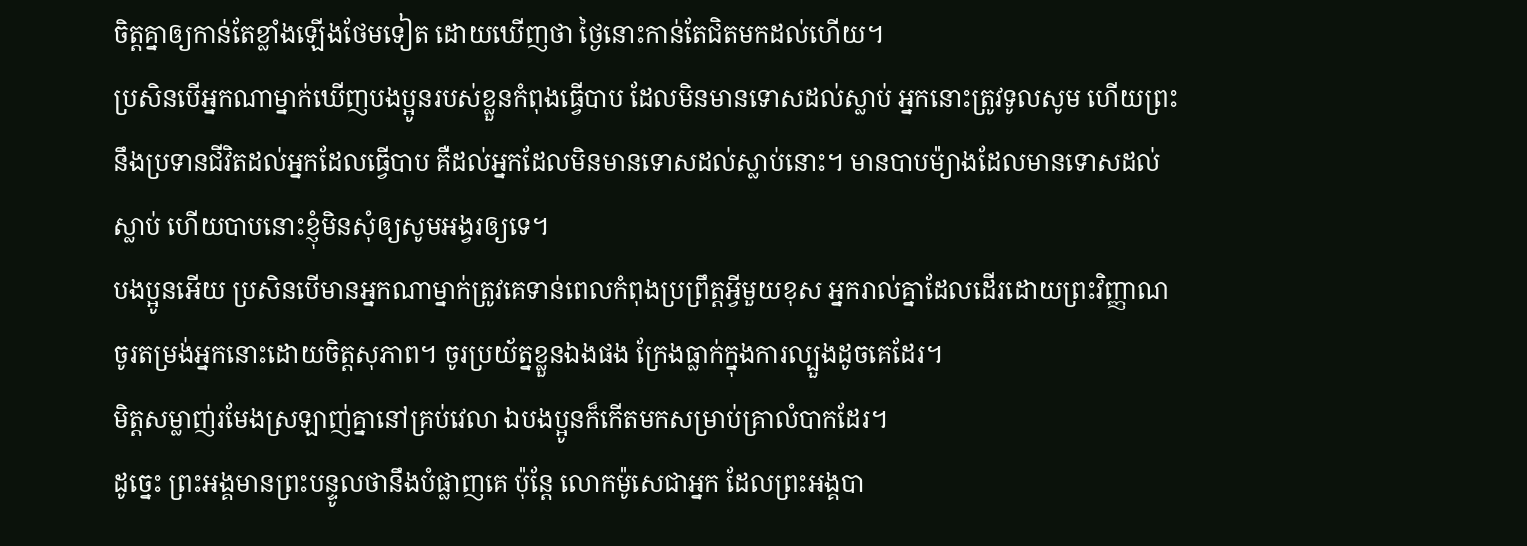ចិត្តគ្នាឲ្យកាន់តែខ្លាំងឡើងថែមទៀត ដោយឃើញថា ថ្ងៃនោះកាន់តែជិតមកដល់ហើយ។
ប្រសិនបើអ្នកណាម្នាក់ឃើញបងប្អូនរបស់ខ្លួនកំពុងធ្វើបាប ដែលមិនមានទោសដល់ស្លាប់ អ្នកនោះត្រូវទូលសូម ហើយព្រះនឹងប្រទានជីវិតដល់អ្នកដែលធ្វើបាប គឺដល់អ្នកដែលមិនមានទោសដល់ស្លាប់នោះ។ មានបាបម៉្យាងដែលមានទោសដល់ស្លាប់ ហើយបាបនោះខ្ញុំមិនសុំឲ្យសូមអង្វរឲ្យទេ។
បងប្អូនអើយ ប្រសិនបើមានអ្នកណាម្នាក់ត្រូវគេទាន់ពេលកំពុងប្រព្រឹត្តអ្វីមួយខុស អ្នករាល់គ្នាដែលដើរដោយព្រះវិញ្ញាណ ចូរតម្រង់អ្នកនោះដោយចិត្តសុភាព។ ចូរប្រយ័ត្នខ្លួនឯងផង ក្រែងធ្លាក់ក្នុងការល្បួងដូចគេដែរ។
មិត្តសម្លាញ់រមែងស្រឡាញ់គ្នានៅគ្រប់វេលា ឯបងប្អូនក៏កើតមកសម្រាប់គ្រាលំបាកដែរ។
ដូច្នេះ ព្រះអង្គមានព្រះបន្ទូលថានឹងបំផ្លាញគេ ប៉ុន្តែ លោកម៉ូសេជាអ្នក ដែលព្រះអង្គបា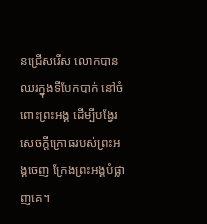នជ្រើសរើស លោកបានឈរក្នុងទីបែកបាក់ នៅចំពោះព្រះអង្គ ដើម្បីបង្វែរសេចក្ដីក្រោធរបស់ព្រះអង្គចេញ ក្រែងព្រះអង្គបំផ្លាញគេ។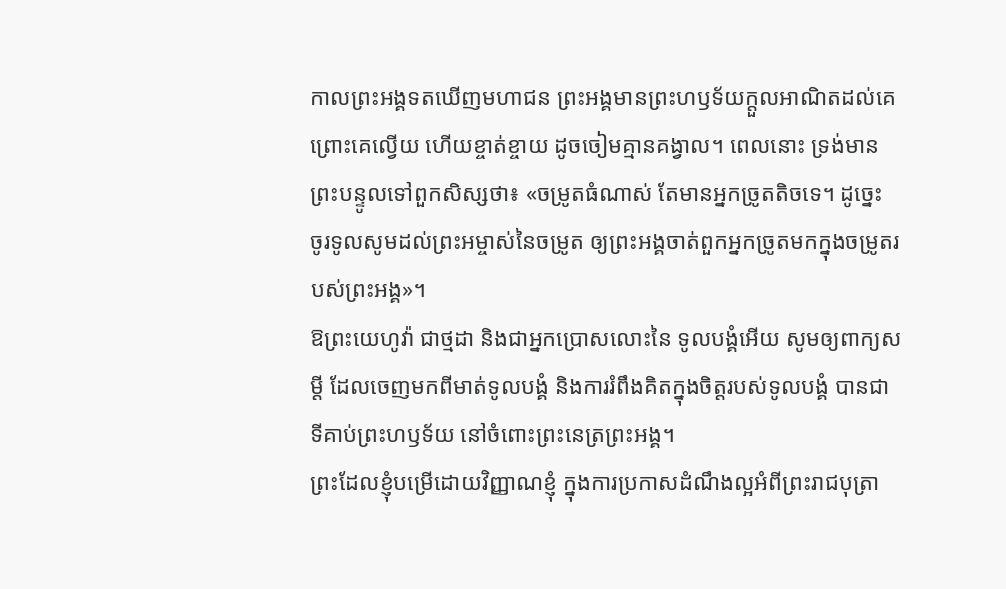កាលព្រះអង្គទតឃើញមហាជន ព្រះអង្គមានព្រះហឫទ័យក្តួលអាណិតដល់គេ ព្រោះគេល្វើយ ហើយខ្ចាត់ខ្ចាយ ដូចចៀមគ្មានគង្វាល។ ពេលនោះ ទ្រង់មានព្រះបន្ទូលទៅពួកសិស្សថា៖ «ចម្រូតធំណាស់ តែមានអ្នកច្រូតតិចទេ។ ដូច្នេះ ចូរទូលសូមដល់ព្រះអម្ចាស់នៃចម្រូត ឲ្យព្រះអង្គចាត់ពួកអ្នកច្រូតមកក្នុងចម្រូតរបស់ព្រះអង្គ»។
ឱព្រះយេហូវ៉ា ជាថ្មដា និងជាអ្នកប្រោសលោះនៃ ទូលបង្គំអើយ សូមឲ្យពាក្យសម្ដី ដែលចេញមកពីមាត់ទូលបង្គំ និងការរំពឹងគិតក្នុងចិត្តរបស់ទូលបង្គំ បានជាទីគាប់ព្រះហឫទ័យ នៅចំពោះព្រះនេត្រព្រះអង្គ។
ព្រះដែលខ្ញុំបម្រើដោយវិញ្ញាណខ្ញុំ ក្នុងការប្រកាសដំណឹងល្អអំពីព្រះរាជបុត្រា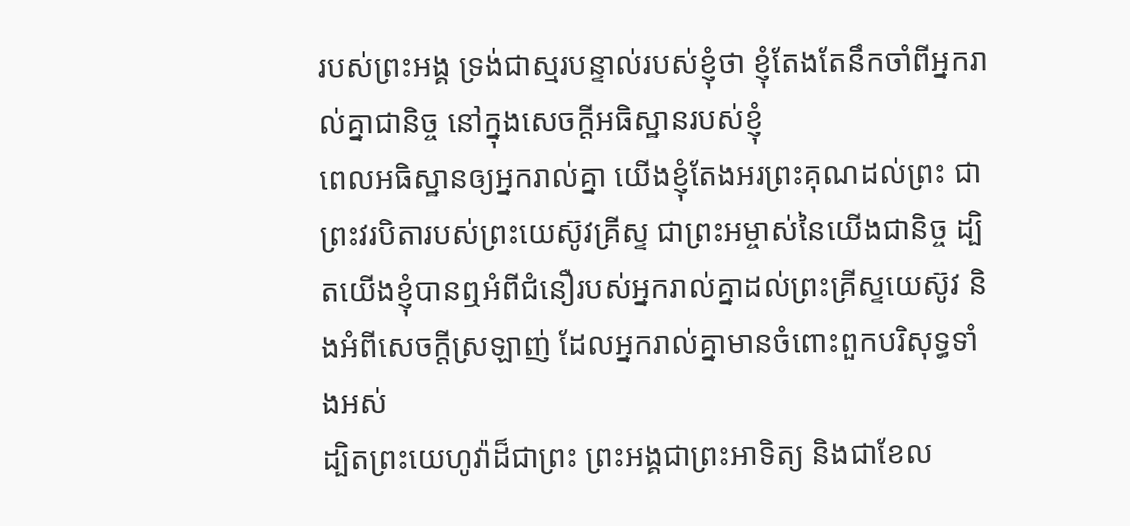របស់ព្រះអង្គ ទ្រង់ជាស្មរបន្ទាល់របស់ខ្ញុំថា ខ្ញុំតែងតែនឹកចាំពីអ្នករាល់គ្នាជានិច្ច នៅក្នុងសេចក្តីអធិស្ឋានរបស់ខ្ញុំ
ពេលអធិស្ឋានឲ្យអ្នករាល់គ្នា យើងខ្ញុំតែងអរព្រះគុណដល់ព្រះ ជាព្រះវរបិតារបស់ព្រះយេស៊ូវគ្រីស្ទ ជាព្រះអម្ចាស់នៃយើងជានិច្ច ដ្បិតយើងខ្ញុំបានឮអំពីជំនឿរបស់អ្នករាល់គ្នាដល់ព្រះគ្រីស្ទយេស៊ូវ និងអំពីសេចក្តីស្រឡាញ់ ដែលអ្នករាល់គ្នាមានចំពោះពួកបរិសុទ្ធទាំងអស់
ដ្បិតព្រះយេហូវ៉ាដ៏ជាព្រះ ព្រះអង្គជាព្រះអាទិត្យ និងជាខែល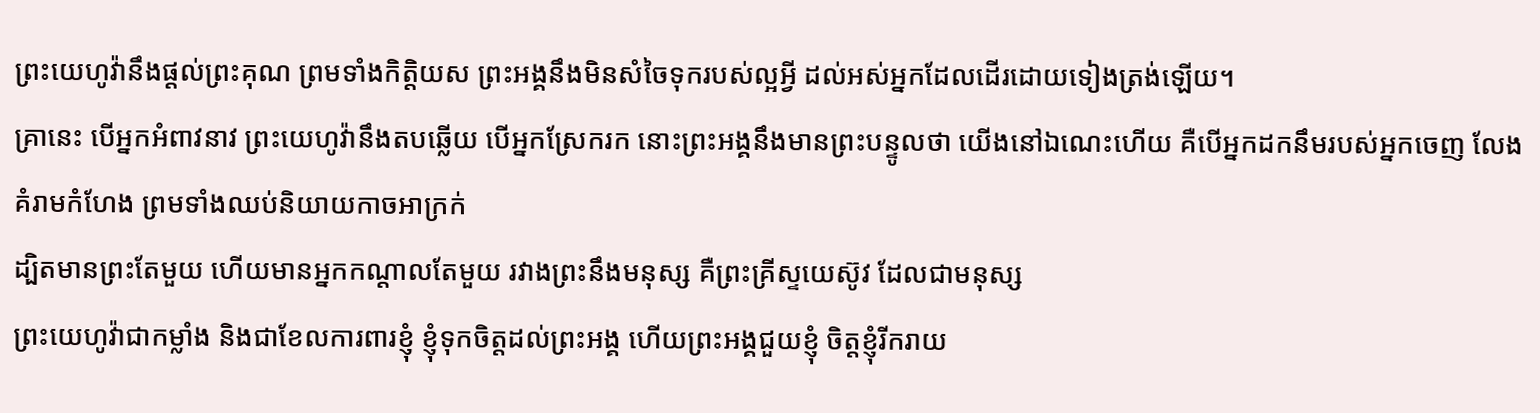ព្រះយេហូវ៉ានឹងផ្តល់ព្រះគុណ ព្រមទាំងកិត្តិយស ព្រះអង្គនឹងមិនសំចៃទុករបស់ល្អអ្វី ដល់អស់អ្នកដែលដើរដោយទៀងត្រង់ឡើយ។
គ្រានេះ បើអ្នកអំពាវនាវ ព្រះយេហូវ៉ានឹងតបឆ្លើយ បើអ្នកស្រែករក នោះព្រះអង្គនឹងមានព្រះបន្ទូលថា យើងនៅឯណេះហើយ គឺបើអ្នកដកនឹមរបស់អ្នកចេញ លែងគំរាមកំហែង ព្រមទាំងឈប់និយាយកាចអាក្រក់
ដ្បិតមានព្រះតែមួយ ហើយមានអ្នកកណ្ដាលតែមួយ រវាងព្រះនឹងមនុស្ស គឺព្រះគ្រីស្ទយេស៊ូវ ដែលជាមនុស្ស
ព្រះយេហូវ៉ាជាកម្លាំង និងជាខែលការពារខ្ញុំ ខ្ញុំទុកចិត្តដល់ព្រះអង្គ ហើយព្រះអង្គជួយខ្ញុំ ចិត្តខ្ញុំរីករាយ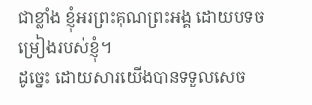ជាខ្លាំង ខ្ញុំអរព្រះគុណព្រះអង្គ ដោយបទចម្រៀងរបស់ខ្ញុំ។
ដូច្នេះ ដោយសារយើងបានទទួលសេច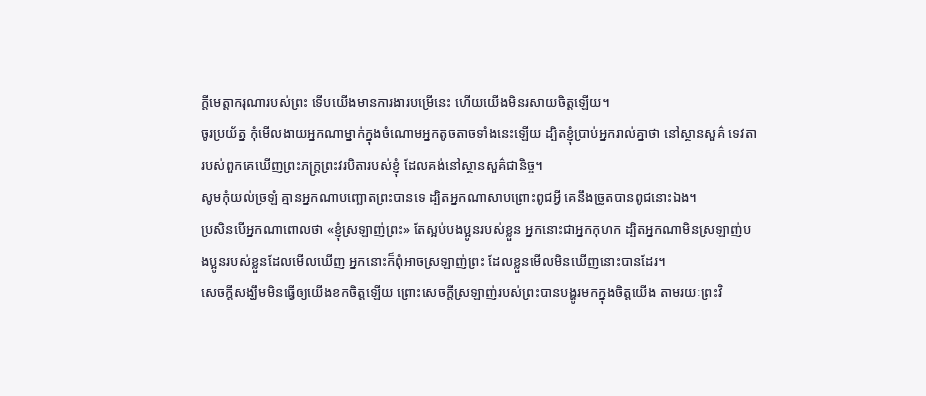ក្តីមេត្តាករុណារបស់ព្រះ ទើបយើងមានការងារបម្រើនេះ ហើយយើងមិនរសាយចិត្តឡើយ។
ចូរប្រយ័ត្ន កុំមើលងាយអ្នកណាម្នាក់ក្នុងចំណោមអ្នកតូចតាចទាំងនេះឡើយ ដ្បិតខ្ញុំប្រាប់អ្នករាល់គ្នាថា នៅស្ថានសួគ៌ ទេវតារបស់ពួកគេឃើញព្រះភក្ត្រព្រះវរបិតារបស់ខ្ញុំ ដែលគង់នៅស្ថានសួគ៌ជានិច្ច។
សូមកុំយល់ច្រឡំ គ្មានអ្នកណាបញ្ឆោតព្រះបានទេ ដ្បិតអ្នកណាសាបព្រោះពូជអ្វី គេនឹងច្រូតបានពូជនោះឯង។
ប្រសិនបើអ្នកណាពោលថា «ខ្ញុំស្រឡាញ់ព្រះ» តែស្អប់បងប្អូនរបស់ខ្លួន អ្នកនោះជាអ្នកកុហក ដ្បិតអ្នកណាមិនស្រឡាញ់បងប្អូនរបស់ខ្លួនដែលមើលឃើញ អ្នកនោះក៏ពុំអាចស្រឡាញ់ព្រះ ដែលខ្លួនមើលមិនឃើញនោះបានដែរ។
សេចក្តីសង្ឃឹមមិនធ្វើឲ្យយើងខកចិត្តឡើយ ព្រោះសេចក្តីស្រឡាញ់របស់ព្រះបានបង្ហូរមកក្នុងចិត្តយើង តាមរយៈព្រះវិ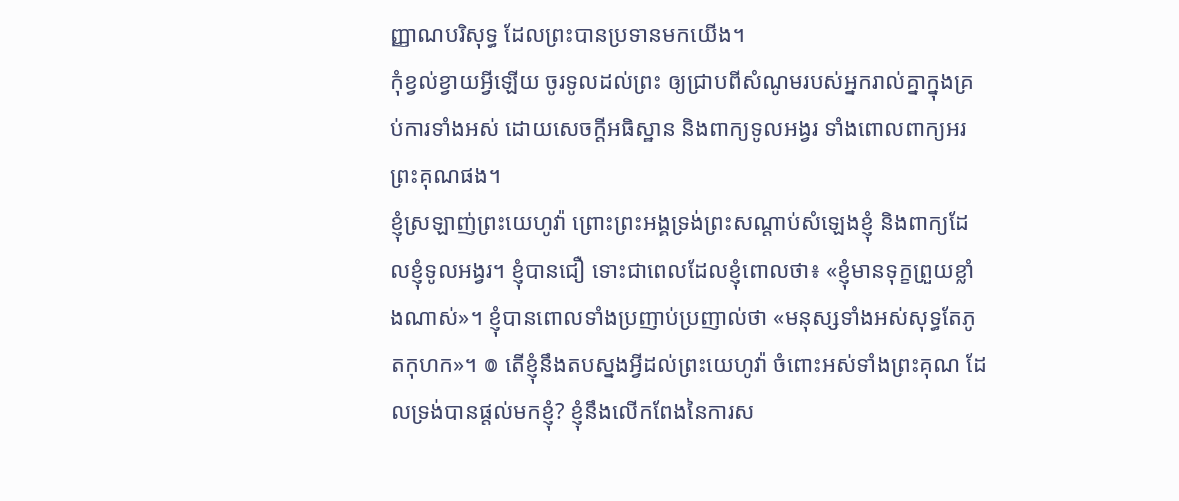ញ្ញាណបរិសុទ្ធ ដែលព្រះបានប្រទានមកយើង។
កុំខ្វល់ខ្វាយអ្វីឡើយ ចូរទូលដល់ព្រះ ឲ្យជ្រាបពីសំណូមរបស់អ្នករាល់គ្នាក្នុងគ្រប់ការទាំងអស់ ដោយសេចក្ដីអធិស្ឋាន និងពាក្យទូលអង្វរ ទាំងពោលពាក្យអរព្រះគុណផង។
ខ្ញុំស្រឡាញ់ព្រះយេហូវ៉ា ព្រោះព្រះអង្គទ្រង់ព្រះសណ្ដាប់សំឡេងខ្ញុំ និងពាក្យដែលខ្ញុំទូលអង្វរ។ ខ្ញុំបានជឿ ទោះជាពេលដែលខ្ញុំពោលថា៖ «ខ្ញុំមានទុក្ខព្រួយខ្លាំងណាស់»។ ខ្ញុំបានពោលទាំងប្រញាប់ប្រញាល់ថា «មនុស្សទាំងអស់សុទ្ធតែភូតកុហក»។ ៙ តើខ្ញុំនឹងតបស្នងអ្វីដល់ព្រះយេហូវ៉ា ចំពោះអស់ទាំងព្រះគុណ ដែលទ្រង់បានផ្តល់មកខ្ញុំ? ខ្ញុំនឹងលើកពែងនៃការស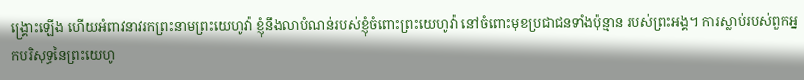ង្គ្រោះឡើង ហើយអំពាវនាវរកព្រះនាមព្រះយេហូវ៉ា ខ្ញុំនឹងលាបំណន់របស់ខ្ញុំចំពោះព្រះយេហូវ៉ា នៅចំពោះមុខប្រជាជនទាំងប៉ុន្មាន របស់ព្រះអង្គ។ ការស្លាប់របស់ពួកអ្នកបរិសុទ្ធនៃព្រះយេហូ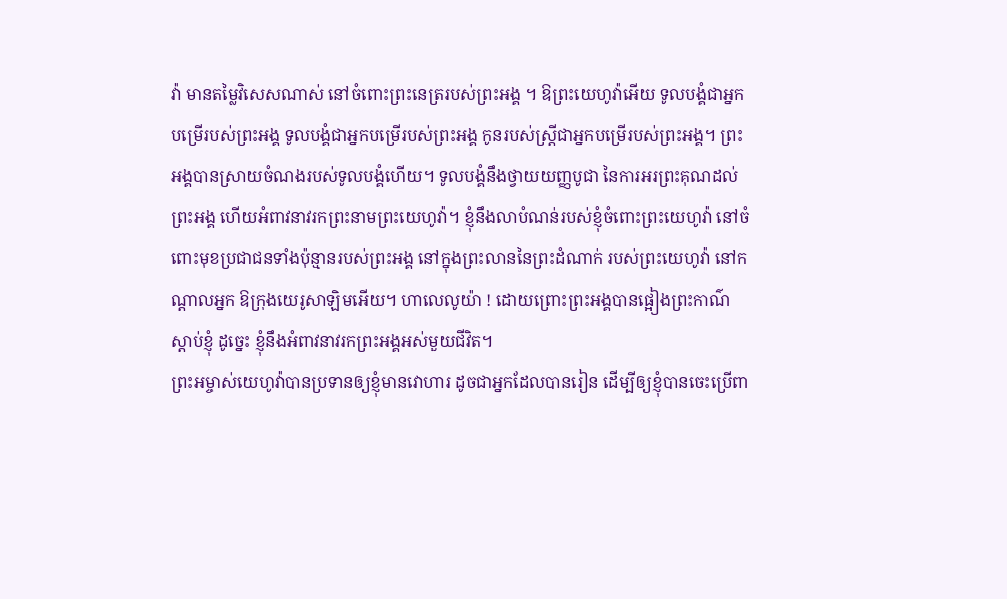វ៉ា មានតម្លៃវិសេសណាស់ នៅចំពោះព្រះនេត្ររបស់ព្រះអង្គ ។ ឱព្រះយេហូវ៉ាអើយ ទូលបង្គំជាអ្នកបម្រើរបស់ព្រះអង្គ ទូលបង្គំជាអ្នកបម្រើរបស់ព្រះអង្គ កូនរបស់ស្ត្រីជាអ្នកបម្រើរបស់ព្រះអង្គ។ ព្រះអង្គបានស្រាយចំណងរបស់ទូលបង្គំហើយ។ ទូលបង្គំនឹងថ្វាយយញ្ញបូជា នៃការអរព្រះគុណដល់ព្រះអង្គ ហើយអំពាវនាវរកព្រះនាមព្រះយេហូវ៉ា។ ខ្ញុំនឹងលាបំណន់របស់ខ្ញុំចំពោះព្រះយេហូវ៉ា នៅចំពោះមុខប្រជាជនទាំងប៉ុន្មានរបស់ព្រះអង្គ នៅក្នុងព្រះលាននៃព្រះដំណាក់ របស់ព្រះយេហូវ៉ា នៅកណ្ដាលអ្នក ឱក្រុងយេរូសាឡិមអើយ។ ហាលេលូយ៉ា ! ដោយព្រោះព្រះអង្គបានផ្អៀងព្រះកាណ៌ស្តាប់ខ្ញុំ ដូច្នេះ ខ្ញុំនឹងអំពាវនាវរកព្រះអង្គអស់មួយជីវិត។
ព្រះអម្ចាស់យេហូវ៉ាបានប្រទានឲ្យខ្ញុំមានវោហារ ដូចជាអ្នកដែលបានរៀន ដើម្បីឲ្យខ្ញុំបានចេះប្រើពា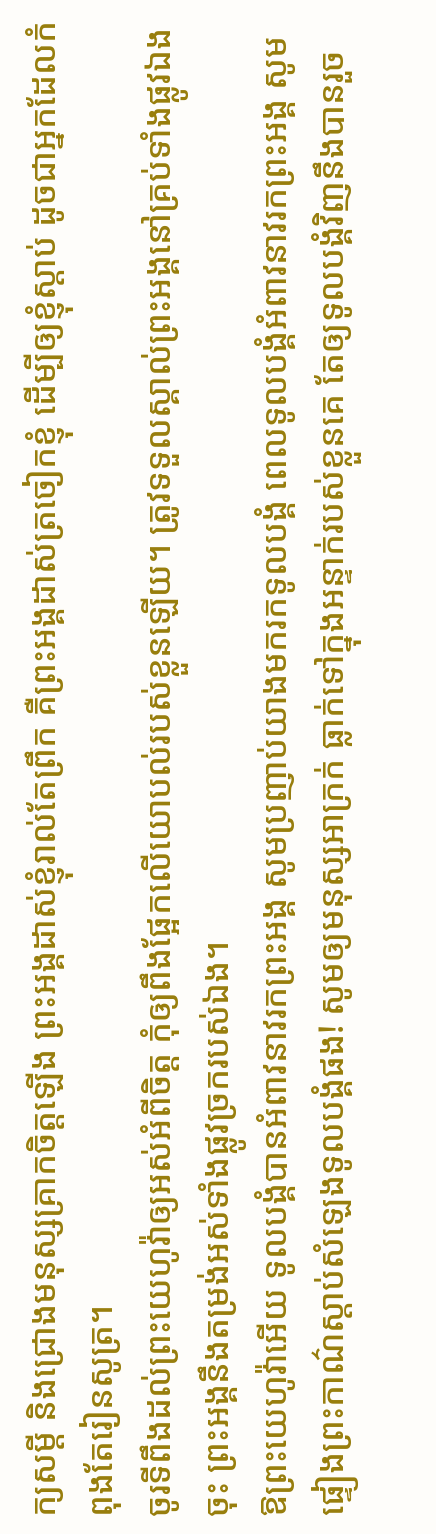ក្យសម្ដី និងជ្រោងមនុស្សគ្រាកចិត្តឡើង ព្រះអង្គដាស់ខ្ញុំរាល់តែព្រឹក គឺព្រះអង្គដាស់ត្រចៀកខ្ញុំ ដើម្បីឲ្យខ្ញុំស្តាប់ ដូចជាអ្នកដែលកំពុងតែរៀនសូត្រ។
ចូរទីពឹងដល់ព្រះយេហូវ៉ាឲ្យអស់អំពីចិត្ត កុំឲ្យពឹងផ្អែកលើយោបល់របស់ខ្លួនឡើយ។ ត្រូវទទួលស្គាល់ព្រះអង្គនៅគ្រប់ទាំងផ្លូវឯងចុះ ព្រះអង្គនឹងតម្រង់អស់ទាំងផ្លូវច្រករបស់ឯង។
ឱព្រះយេហូវ៉ាអើយ ទូលបង្គំបានអំពាវនាវរកព្រះអង្គ សូមប្រញាប់យាងមករកទូលបង្គំ ពេលទូលបង្គំអំពាវនាវរកព្រះអង្គ សូមផ្ទៀងព្រះកាណ៌ស្តាប់សំឡេងទូលបង្គំផង! សូមឲ្យមនុស្សអាក្រក់ ធ្លាក់ទៅក្នុងអន្ទាក់របស់ខ្លួនគេ តែឲ្យទូលបង្គំវិញនឹងបានរួច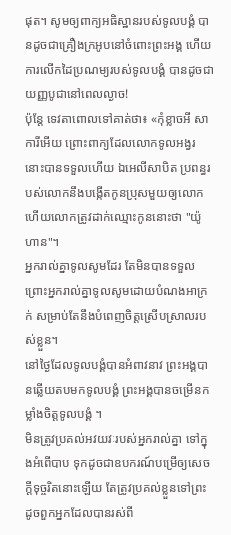ផុត។ សូមឲ្យពាក្យអធិស្ឋានរបស់ទូលបង្គំ បានដូចជាគ្រឿងក្រអូបនៅចំពោះព្រះអង្គ ហើយការលើកដៃប្រណម្យរបស់ទូលបង្គំ បានដូចជាយញ្ញបូជានៅពេលល្ងាច!
ប៉ុន្តែ ទេវតាពោលទៅគាត់ថា៖ «កុំខ្លាចអី សាការីអើយ ព្រោះពាក្យដែលលោកទូលអង្វរ នោះបានទទួលហើយ ឯអេលីសាបិត ប្រពន្ធរបស់លោកនឹងបង្កើតកូនប្រុសមួយឲ្យលោក ហើយលោកត្រូវដាក់ឈ្មោះកូននោះថា "យ៉ូហាន"។
អ្នករាល់គ្នាទូលសូមដែរ តែមិនបានទទួល ព្រោះអ្នករាល់គ្នាទូលសូមដោយបំណងអាក្រក់ សម្រាប់តែនឹងបំពេញចិត្តស្រើបស្រាលរបស់ខ្លួន។
នៅថ្ងៃដែលទូលបង្គំបានអំពាវនាវ ព្រះអង្គបានឆ្លើយតបមកទូលបង្គំ ព្រះអង្គបានចម្រើនកម្លាំងចិត្តទូលបង្គំ ។
មិនត្រូវប្រគល់អវយវៈរបស់អ្នករាល់គ្នា ទៅក្នុងអំពើបាប ទុកដូចជាឧបករណ៍បម្រើឲ្យសេចក្ដីទុច្ចរិតនោះឡើយ តែត្រូវប្រគល់ខ្លួនទៅព្រះ ដូចពួកអ្នកដែលបានរស់ពី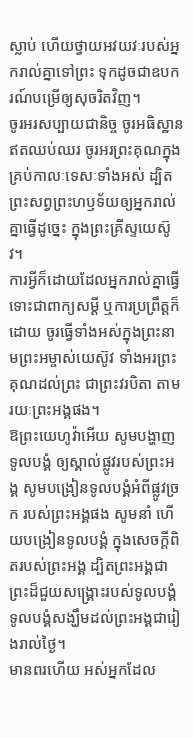ស្លាប់ ហើយថ្វាយអវយវៈរបស់អ្នករាល់គ្នាទៅព្រះ ទុកដូចជាឧបករណ៍បម្រើឲ្យសុចរិតវិញ។
ចូរអរសប្បាយជានិច្ច ចូរអធិស្ឋានឥតឈប់ឈរ ចូរអរព្រះគុណក្នុងគ្រប់កាលៈទេសៈទាំងអស់ ដ្បិតព្រះសព្វព្រះហឫទ័យឲ្យអ្នករាល់គ្នាធ្វើដូច្នេះ ក្នុងព្រះគ្រីស្ទយេស៊ូវ។
ការអ្វីក៏ដោយដែលអ្នករាល់គ្នាធ្វើ ទោះជាពាក្យសម្ដី ឬការប្រព្រឹត្តក៏ដោយ ចូរធ្វើទាំងអស់ក្នុងព្រះនាមព្រះអម្ចាស់យេស៊ូវ ទាំងអរព្រះគុណដល់ព្រះ ជាព្រះវរបិតា តាមរយៈព្រះអង្គផង។
ឱព្រះយេហូវ៉ាអើយ សូមបង្ហាញទូលបង្គំ ឲ្យស្គាល់ផ្លូវរបស់ព្រះអង្គ សូមបង្រៀនទូលបង្គំអំពីផ្លូវច្រក របស់ព្រះអង្គផង សូមនាំ ហើយបង្រៀនទូលបង្គំ ក្នុងសេចក្ដីពិតរបស់ព្រះអង្គ ដ្បិតព្រះអង្គជាព្រះដ៏ជួយសង្គ្រោះរបស់ទូលបង្គំ ទូលបង្គំសង្ឃឹមដល់ព្រះអង្គជារៀងរាល់ថ្ងៃ។
មានពរហើយ អស់អ្នកដែល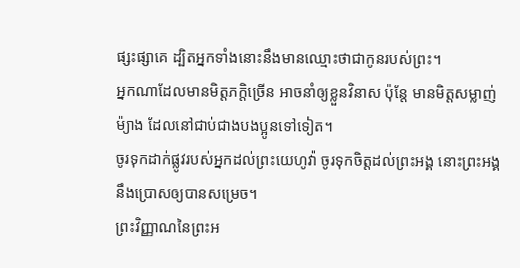ផ្សះផ្សាគេ ដ្បិតអ្នកទាំងនោះនឹងមានឈ្មោះថាជាកូនរបស់ព្រះ។
អ្នកណាដែលមានមិត្តភក្តិច្រើន អាចនាំឲ្យខ្លួនវិនាស ប៉ុន្តែ មានមិត្តសម្លាញ់ម៉្យាង ដែលនៅជាប់ជាងបងប្អូនទៅទៀត។
ចូរទុកដាក់ផ្លូវរបស់អ្នកដល់ព្រះយេហូវ៉ា ចូរទុកចិត្តដល់ព្រះអង្គ នោះព្រះអង្គនឹងប្រោសឲ្យបានសម្រេច។
ព្រះវិញ្ញាណនៃព្រះអ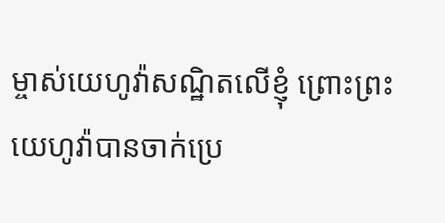ម្ចាស់យេហូវ៉ាសណ្ឋិតលើខ្ញុំ ព្រោះព្រះយេហូវ៉ាបានចាក់ប្រេ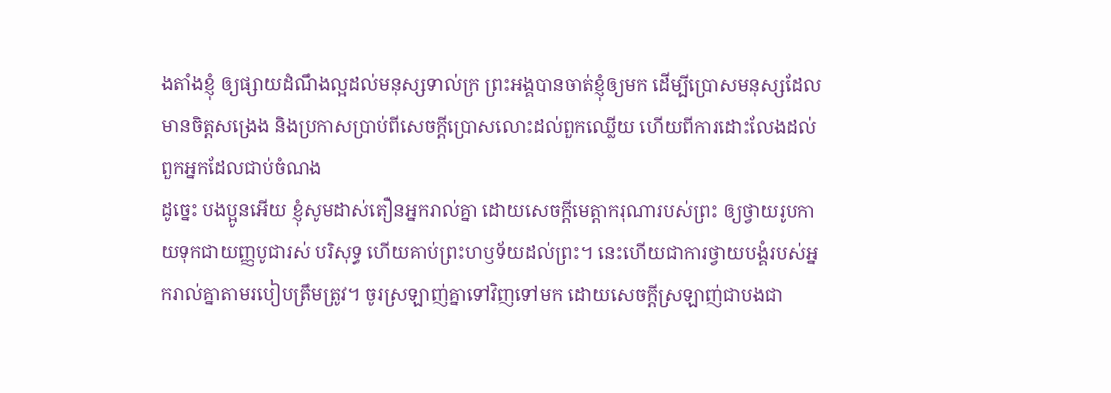ងតាំងខ្ញុំ ឲ្យផ្សាយដំណឹងល្អដល់មនុស្សទាល់ក្រ ព្រះអង្គបានចាត់ខ្ញុំឲ្យមក ដើម្បីប្រោសមនុស្សដែលមានចិត្តសង្រេង និងប្រកាសប្រាប់ពីសេចក្ដីប្រោសលោះដល់ពួកឈ្លើយ ហើយពីការដោះលែងដល់ពួកអ្នកដែលជាប់ចំណង
ដូច្នេះ បងប្អូនអើយ ខ្ញុំសូមដាស់តឿនអ្នករាល់គ្នា ដោយសេចក្តីមេត្តាករុណារបស់ព្រះ ឲ្យថ្វាយរូបកាយទុកជាយញ្ញបូជារស់ បរិសុទ្ធ ហើយគាប់ព្រះហឫទ័យដល់ព្រះ។ នេះហើយជាការថ្វាយបង្គំរបស់អ្នករាល់គ្នាតាមរបៀបត្រឹមត្រូវ។ ចូរស្រឡាញ់គ្នាទៅវិញទៅមក ដោយសេចក្ដីស្រឡាញ់ជាបងជា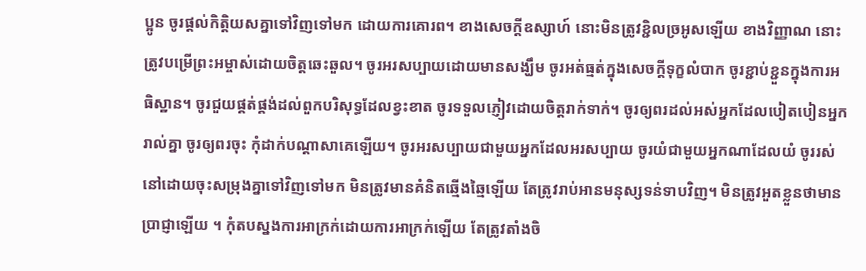ប្អូន ចូរផ្តល់កិត្តិយសគ្នាទៅវិញទៅមក ដោយការគោរព។ ខាងសេចក្ដីឧស្សាហ៍ នោះមិនត្រូវខ្ជិលច្រអូសឡើយ ខាងវិញ្ញាណ នោះត្រូវបម្រើព្រះអម្ចាស់ដោយចិត្តឆេះឆួល។ ចូរអរសប្បាយដោយមានសង្ឃឹម ចូរអត់ធ្មត់ក្នុងសេចក្តីទុក្ខលំបាក ចូរខ្ជាប់ខ្ជួនក្នុងការអធិស្ឋាន។ ចូរជួយផ្គត់ផ្គង់ដល់ពួកបរិសុទ្ធដែលខ្វះខាត ចូរទទួលភ្ញៀវដោយចិត្តរាក់ទាក់។ ចូរឲ្យពរដល់អស់អ្នកដែលបៀតបៀនអ្នករាល់គ្នា ចូរឲ្យពរចុះ កុំដាក់បណ្ដាសាគេឡើយ។ ចូរអរសប្បាយជាមួយអ្នកដែលអរសប្បាយ ចូរយំជាមួយអ្នកណាដែលយំ ចូររស់នៅដោយចុះសម្រុងគ្នាទៅវិញទៅមក មិនត្រូវមានគំនិតឆ្មើងឆ្មៃឡើយ តែត្រូវរាប់អានមនុស្សទន់ទាបវិញ។ មិនត្រូវអួតខ្លួនថាមានប្រាជ្ញាឡើយ ។ កុំតបស្នងការអាក្រក់ដោយការអាក្រក់ឡើយ តែត្រូវតាំងចិ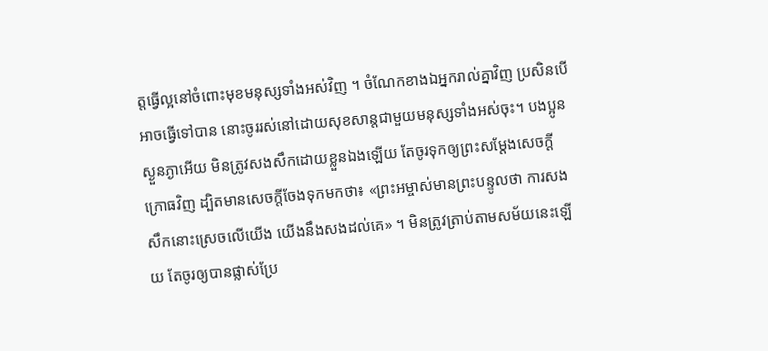ត្តធ្វើល្អនៅចំពោះមុខមនុស្សទាំងអស់វិញ ។ ចំណែកខាងឯអ្នករាល់គ្នាវិញ ប្រសិនបើអាចធ្វើទៅបាន នោះចូររស់នៅដោយសុខសាន្តជាមួយមនុស្សទាំងអស់ចុះ។ បងប្អូនស្ងួនភ្ងាអើយ មិនត្រូវសងសឹកដោយខ្លួនឯងឡើយ តែចូរទុកឲ្យព្រះសម្ដែងសេចក្ដីក្រោធវិញ ដ្បិតមានសេចក្តីចែងទុកមកថា៖ «ព្រះអម្ចាស់មានព្រះបន្ទូលថា ការសងសឹកនោះស្រេចលើយើង យើងនឹងសងដល់គេ» ។ មិនត្រូវត្រាប់តាមសម័យនេះឡើយ តែចូរឲ្យបានផ្លាស់ប្រែ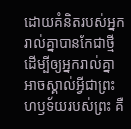ដោយគំនិតរបស់អ្នករាល់គ្នាបានកែជាថ្មី ដើម្បីឲ្យអ្នករាល់គ្នាអាចស្គាល់អ្វីជាព្រះហឫទ័យរបស់ព្រះ គឺ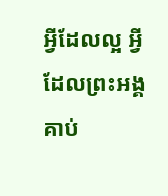អ្វីដែលល្អ អ្វីដែលព្រះអង្គគាប់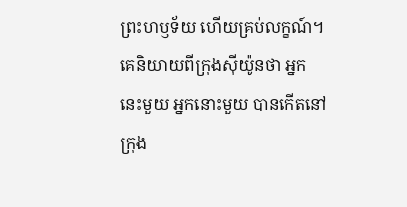ព្រះហឫទ័យ ហើយគ្រប់លក្ខណ៍។
គេនិយាយពីក្រុងស៊ីយ៉ូនថា អ្នកនេះមួយ អ្នកនោះមួយ បានកើតនៅក្រុង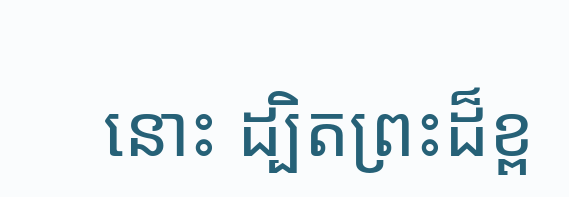នោះ ដ្បិតព្រះដ៏ខ្ព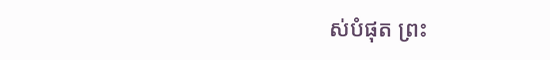ស់បំផុត ព្រះ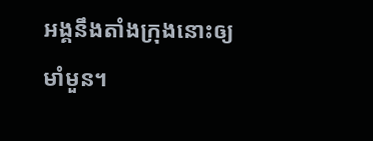អង្គនឹងតាំងក្រុងនោះឲ្យមាំមួន។